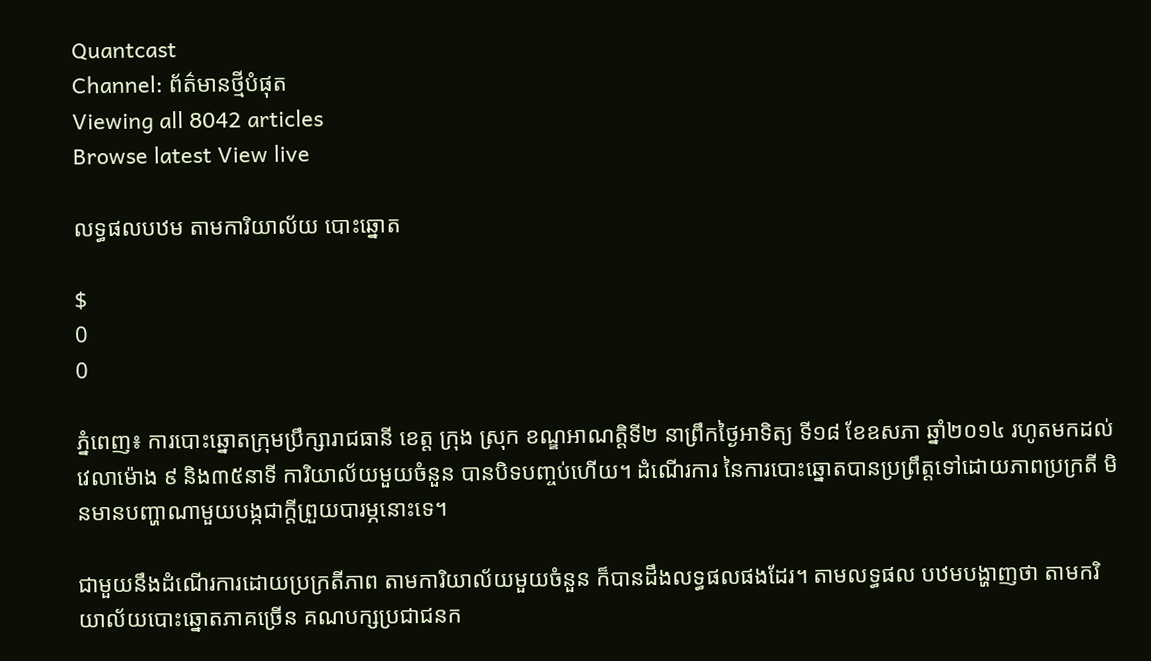Quantcast
Channel: ព័ត៌មានថ្មីបំផុត
Viewing all 8042 articles
Browse latest View live

លទ្ធផលបឋម តាមការិយាល័យ បោះឆ្នោត

$
0
0

ភ្នំពេញ៖ ការបោះឆ្នោតក្រុមប្រឹក្សារាជធានី ខេត្ត ក្រុង ស្រុក ខណ្ឌអាណត្តិទី២ នាព្រឹកថ្ងៃអាទិត្យ ទី១៨ ខែឧសភា ឆ្នាំ២០១៤ រហូតមកដល់វេលាម៉ោង ៩ និង៣៥នាទី ការិយាល័យមួយចំនួន បានបិទបញ្ចប់ហើយ។ ដំណើរការ នៃការបោះឆ្នោតបានប្រព្រឹត្តទៅដោយភាពប្រក្រតី មិនមានបញ្ហាណាមួយបង្កជាក្តីព្រួយបារម្ភនោះទេ។

ជាមួយនឹងដំណើរការដោយប្រក្រតីភាព តាមការិយាល័យមួយចំនួន ក៏បានដឹងលទ្ធផលផងដែរ។ តាមលទ្ធផល បឋមបង្ហាញថា តាមករិយាល័យបោះឆ្នោតភាគច្រើន គណបក្សប្រជាជនក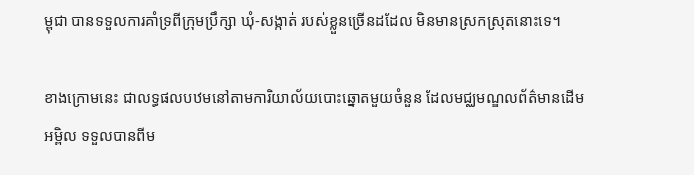ម្ពុជា បានទទួលការគាំទ្រពីក្រុមប្រឹក្សា ឃុំ-សង្កាត់ របស់ខ្លួនច្រើនដដែល មិនមានស្រកស្រុតនោះទេ។

ខាងក្រោមនេះ ជាលទ្ធផលបឋមនៅតាមការិយាល័យបោះឆ្នោតមួយចំនួន ដែលមជ្ឈមណ្ឌលព័ត៌មានដើមអម្ពិល ទទួលបានពីម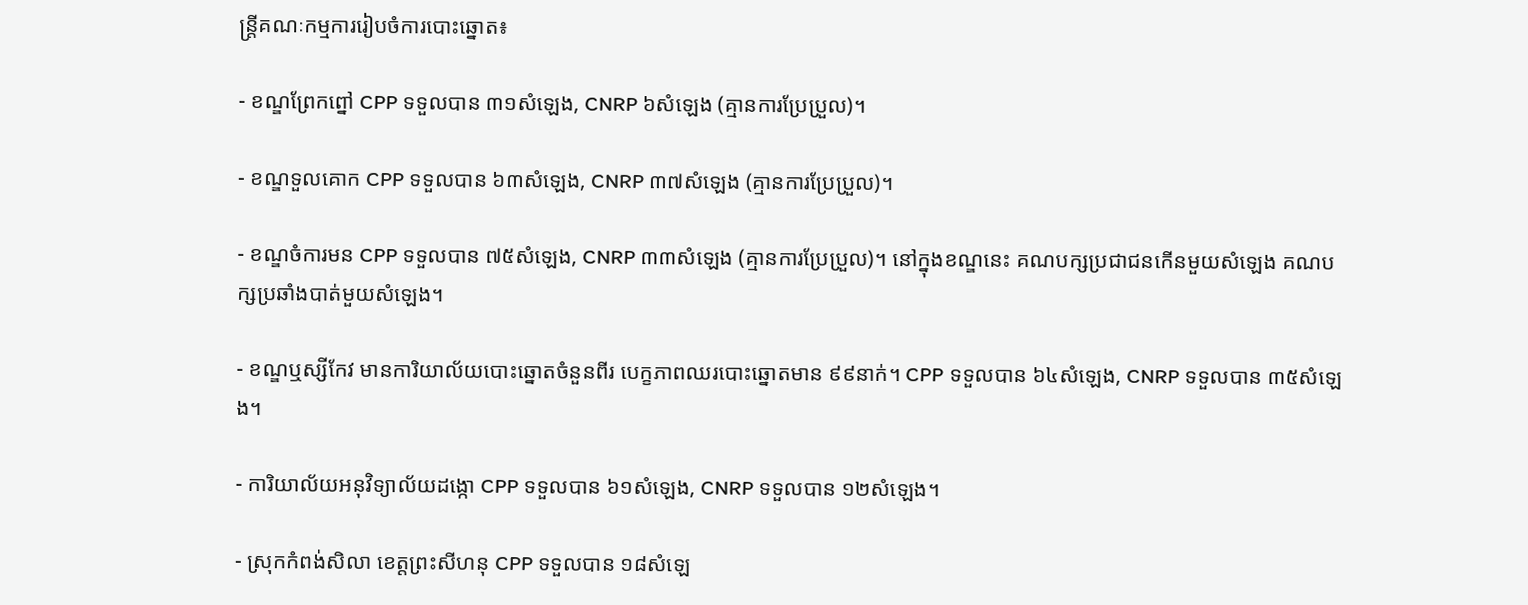ន្រ្តីគណៈកម្មការរៀបចំការបោះឆ្នោត៖

- ខណ្ឌព្រែកព្នៅ CPP ទទួលបាន ៣១សំឡេង, CNRP ៦សំឡេង (គ្មានការប្រែប្រួល)។

- ខណ្ឌទួលគោក CPP ទទួលបាន ៦៣សំឡេង, CNRP ៣៧សំឡេង (គ្មានការប្រែប្រួល)។

- ខណ្ឌចំការមន CPP ទទួលបាន ៧៥សំឡេង, CNRP ៣៣សំឡេង (គ្មានការប្រែប្រួល)។ នៅក្នុងខណ្ឌនេះ គណបក្សប្រជាជនកើនមួយសំឡេង គណបក្សប្រឆាំងបាត់មួយសំឡេង។

- ខណ្ឌឬស្សីកែវ មានការិយាល័យបោះឆ្នោតចំនួនពីរ បេក្ខភាពឈរបោះឆ្នោតមាន ៩៩នាក់។ CPP ទទួលបាន ៦៤សំឡេង, CNRP ទទួលបាន ៣៥សំឡេង។

- ការិយាល័យអនុវិទ្យាល័យដង្កោ CPP ទទួលបាន ៦១សំឡេង, CNRP ទទួលបាន ១២សំឡេង។

- ស្រុកកំពង់សិលា ខេត្តព្រះសីហនុ CPP ទទួលបាន ១៨សំឡេ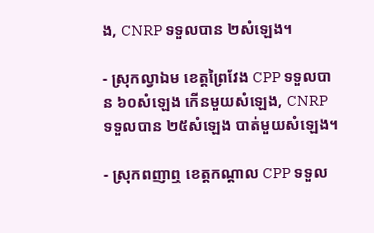ង, CNRP ទទួលបាន ២សំឡេង។

- ស្រុកល្វាឯម ខេត្តព្រៃវែង CPP ទទួលបាន ៦០សំឡេង កើនមួយសំឡេង, CNRP ទទួលបាន ២៥សំឡេង បាត់មួយសំឡេង។

- ស្រុកពញាឮ ខេត្តកណ្តាល CPP ទទួល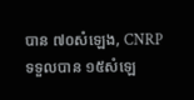បាន ៧០សំឡេង, CNRP ទទួលបាន ១៥សំឡេ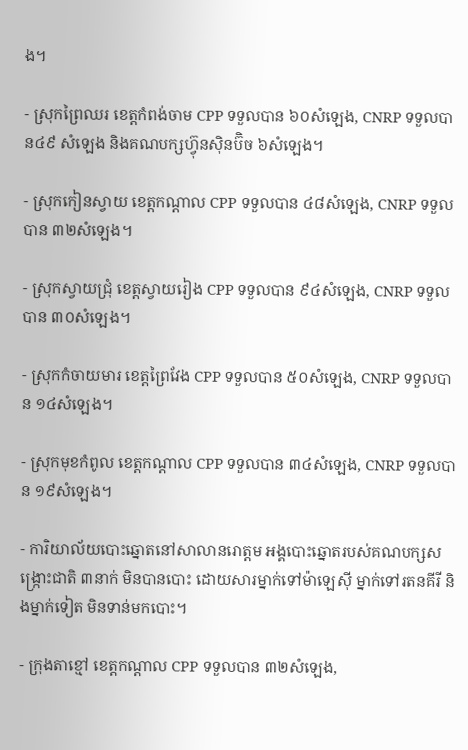ង។

- ស្រុកព្រៃឈរ ខេត្តកំពង់ចាម CPP ទទួលបាន ៦០សំឡេង, CNRP ទទួលបាន៤៩ សំឡេង និងគណបក្សហ្វ៊ុនស៊ិនប៊ិច ៦សំឡេង។

- ស្រុកកៀនស្វាយ ខេត្តកណ្តាល CPP ទទួលបាន ៤៨សំឡេង, CNRP ទទួលបាន ៣២សំឡេង។

- ស្រុកស្វាយជ្រុំ ខេត្តស្វាយរៀង CPP ទទួលបាន ៩៤សំឡេង, CNRP ទទួលបាន ៣០សំឡេង។

- ស្រុកកំចាយមារ ខេត្តព្រៃវែង CPP ទទួលបាន ៥០សំឡេង, CNRP ទទួលបាន ១៤សំឡេង។

- ស្រុកមុខកំពូល ខេត្តកណ្តាល CPP ទទួលបាន ៣៤សំឡេង, CNRP ទទួលបាន ១៩សំឡេង។

- ការិយាល័យបោះឆ្នោតនៅសាលានរោត្តម អង្គបោះឆ្នោតរបស់គណបក្សសង្ក្រោះជាតិ ៣នាក់ មិនបានបោះ ដោយសារម្នាក់ទៅម៉ាឡេស៊ី ម្នាក់ទៅរតនគីរី និងម្នាក់ទៀត មិនទាន់មកបោះ។

- ក្រុងតាខ្មៅ ខេត្តកណ្តាល CPP ទទួលបាន ៣២សំឡេង,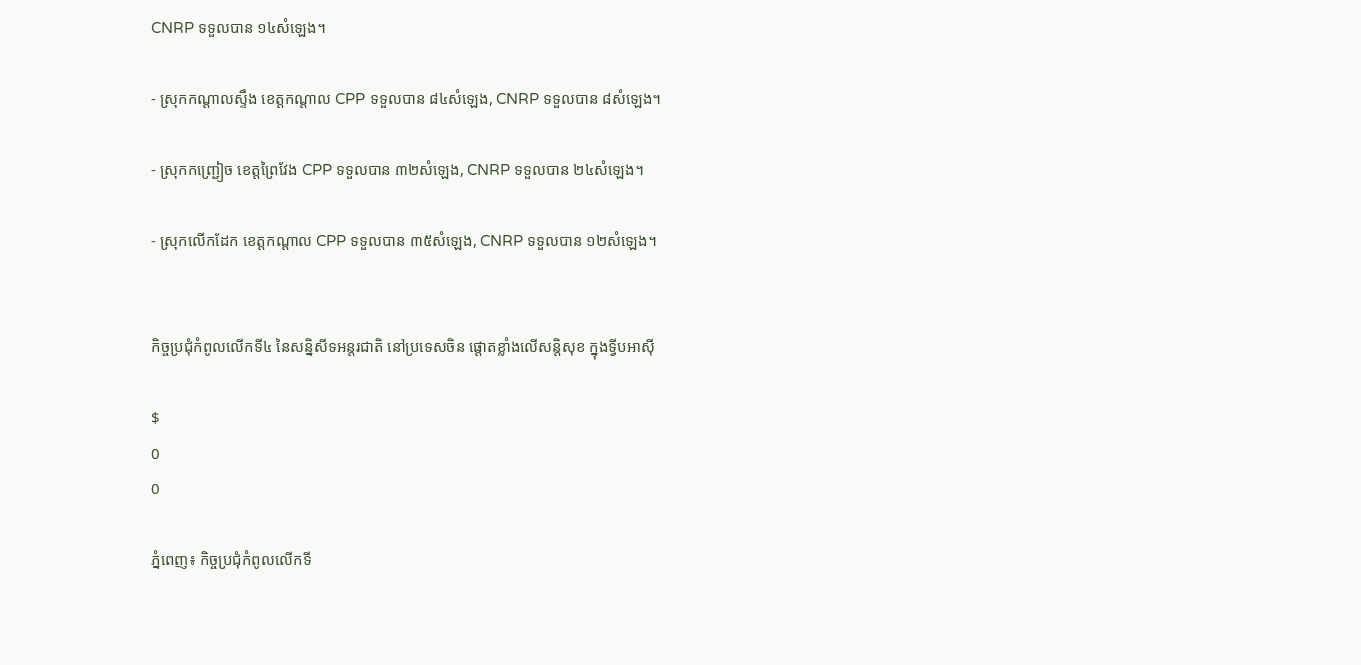CNRP ទទួលបាន ១៤សំឡេង។

- ស្រុកកណ្តាលស្ទឹង ខេត្តកណ្តាល CPP ទទួលបាន ៨៤សំឡេង, CNRP ទទួលបាន ៨សំឡេង។

- ស្រុកកញ្ជ្រៀច ខេត្តព្រៃវែង CPP ទទួលបាន ៣២សំឡេង, CNRP ទទួលបាន ២៤សំឡេង។

- ស្រុកលើកដែក ខេត្តកណ្តាល CPP ទទួលបាន ៣៥សំឡេង, CNRP ទទួលបាន ១២សំឡេង។


កិច្ចប្រជុំកំពូលលើកទី៤ នៃសន្និសីទអន្តរជាតិ នៅប្រទេសចិន ផ្តោតខ្លាំងលើសន្តិសុខ ក្នុងទ្វីបអាស៊ី

$
0
0

ភ្នំពេញ៖ កិច្ចប្រជុំកំពូលលើកទី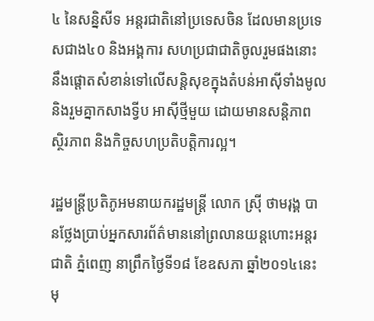៤ នៃសន្និសីទ អន្តរជាតិនៅប្រទេសចិន ដែលមានប្រទេសជាង៤០ និងអង្គការ សហប្រជាជាតិចូលរួមផងនោះ នឹងផ្តោតសំខាន់ទៅលើសន្តិសុខក្នុងតំបន់អាស៊ីទាំងមូល និងរួមគ្នាកសាងទ្វីប អាស៊ីថ្មីមួយ ដោយមានសន្តិភាព ស្ថិរភាព និងកិច្ចសហប្រតិបត្តិការល្អ។

រដ្ឋមន្រ្តីប្រតិភូអមនាយករដ្ឋមន្រ្តី លោក ស៊្រី ថាមរុង្គ បានថ្លែងប្រាប់អ្នកសារព័ត៌មាននៅព្រលានយន្តហោះអន្តរជាតិ ភ្នំពេញ នាព្រឹកថ្ងៃទី១៨ ខែឧសភា ឆ្នាំ២០១៤នេះ មុ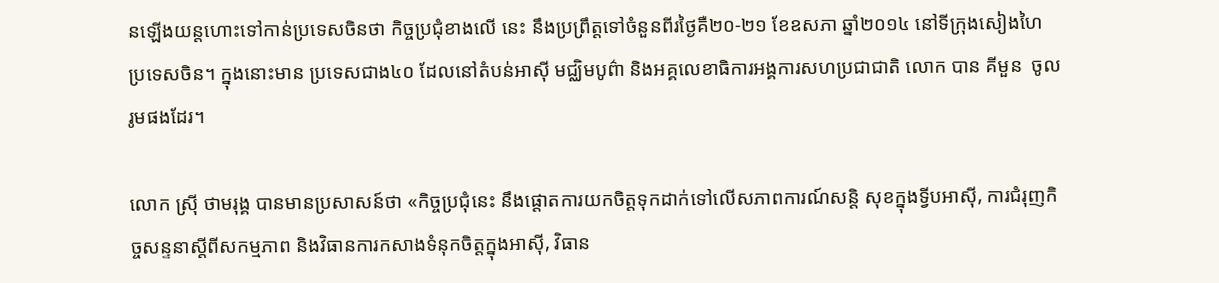នឡើងយន្តហោះទៅកាន់ប្រទេសចិនថា កិច្ចប្រជុំខាងលើ នេះ នឹងប្រព្រឹត្តទៅចំនួនពីរថ្ងៃគឺ២០-២១ ខែឧសភា ឆ្នាំ២០១៤ នៅទីក្រុងសៀងហៃ ប្រទេសចិន។ ក្នុងនោះមាន ប្រទេសជាង៤០ ដែលនៅតំបន់អាស៊ី មជ្ឈិមបូព៌ា និងអគ្គលេខាធិការអង្គការសហប្រជាជាតិ លោក បាន គីមួន  ចូលរូមផងដែរ។

លោក ស្រ៊ី ថាមរុង្គ បានមានប្រសាសន៍ថា «កិច្ចប្រជុំនេះ នឹងផ្តោតការយកចិត្តទុកដាក់ទៅលើសភាពការណ៍សន្តិ សុខក្នុងទ្វីបអាស៊ី, ការជំរុញកិច្ចសន្ទនាស្តីពីសកម្មភាព និងវិធានការកសាងទំនុកចិត្តក្នុងអាស៊ី, វិធាន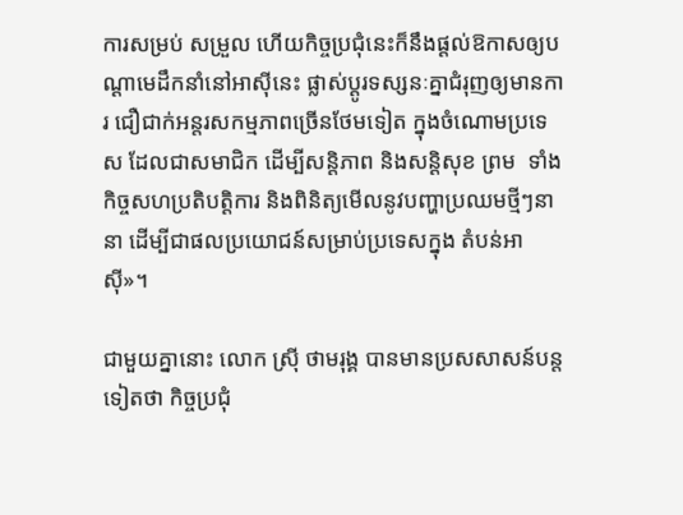ការសម្រប់ សម្រួល ហើយកិច្ចប្រជុំនេះក៏នឹងផ្តល់ឱកាសឲ្យបណ្តាមេដឹកនាំនៅអាស៊ីនេះ ផ្លាស់ប្តូរទស្សនៈគ្នាជំរុញឲ្យមានការ ជឿជាក់អន្តរសកម្មភាពច្រើនថែមទៀត ក្នុងចំណោមប្រទេស ដែលជាសមាជិក ដើម្បីសន្តិភាព និងសន្តិសុខ ព្រម  ទាំងកិច្ចសហប្រតិបត្តិការ និងពិនិត្យមើលនូវបញ្ហាប្រឈមថ្មីៗនានា ដើម្បីជាផលប្រយោជន៍សម្រាប់ប្រទេសក្នុង តំបន់អាស៊ី»។

ជាមួយគ្នានោះ លោក ស្រ៊ី ថាមរុង្គ បានមានប្រសសាសន៍បន្តទៀតថា កិច្ចប្រជុំ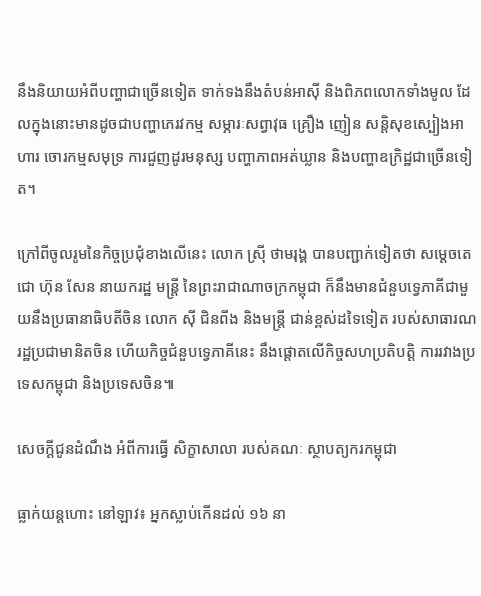នឹងនិយាយអំពីបញ្ហាជាច្រើនទៀត ទាក់ទងនឹងតំបន់អាស៊ី និងពិភពលោកទាំងមូល ដែលក្នុងនោះមានដូចជាបញ្ហាភេរវកម្ម សម្ភារៈសព្វាវុធ គ្រឿង ញៀន សន្តិសុខស្បៀងអាហារ ចោរកម្មសមុទ្រ ការជួញដូរមនុស្ស បញ្ហាភាពអត់ឃ្លាន និងបញ្ហាឧក្រិដ្ឋជាច្រើនទៀ ត។

ក្រៅពីចូលរូមនៃកិច្ចប្រជុំខាងលើនេះ លោក ស្រ៊ី ថាមរុង្គ បានបញ្ជាក់ទៀតថា សម្តេចតេជោ ហ៊ុន សែន នាយករដ្ឋ មន្រ្តី នៃព្រះរាជាណាចក្រកម្ពុជា ក៏នឹងមានជំនួបទ្វេភាគីជាមួយនឹងប្រធានាធិបតីចិន លោក ស៊ី ជិនពីង និងមន្រ្តី ជាន់ខ្ពស់ដទៃទៀត របស់សាធារណរដ្ឋប្រជាមានិតចិន ហើយកិច្ចជំនួបទ្វេភាគីនេះ នឹងផ្តោតលើកិច្ចសហប្រតិបត្តិ ការរវាងប្រទេសកម្ពុជា និងប្រទេសចិន៕

សេចក្តីជូនដំណឹង អំពីការធ្វើ សិក្ខាសាលា របស់គណៈ ស្ថាបត្យករកម្ពុជា

ធ្លាក់យន្តហោះ នៅឡាវ៖ អ្នកស្លាប់កើនដល់ ១៦ នា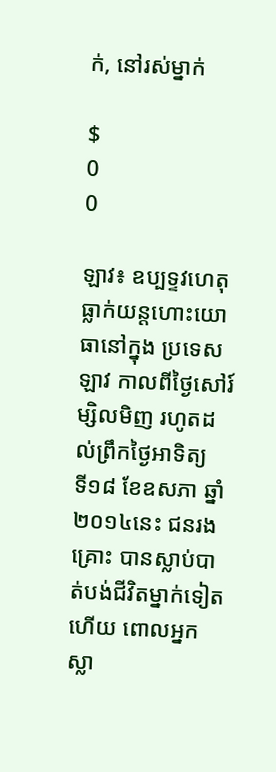ក់, នៅរស់ម្នាក់

$
0
0

ឡាវ៖ ឧប្បទ្ទវហេតុធ្លាក់យន្តហោះយោធានៅក្នុង ប្រទេសឡាវ កាលពីថ្ងៃសៅរ៍ ម្សិលមិញ រហូតដល់ព្រឹកថ្ងៃអាទិត្យ  ទី១៨ ខែឧសភា ឆ្នាំ២០១៤នេះ ជនរងគ្រោះ បានស្លាប់បាត់បង់ជីវិតម្នាក់ទៀតហើយ ពោលអ្នកស្លា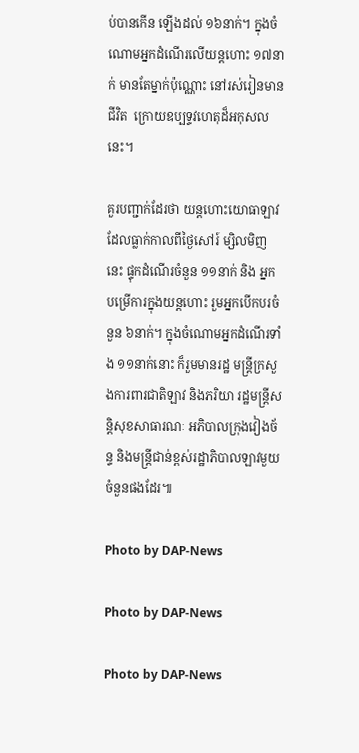ប់បានកើន ឡើងដល់ ១៦នាក់។ ក្នុងចំណោមអ្នកដំណើរលើយន្តហោះ ១៧នាក់ មានតែម្នាក់ប៉ុណ្ណោះ នៅរស់រៀនមានជីវិត  ក្រោយឧប្បទ្ទវហេតុដ៏អកុសលនេះ។

គួរបញ្ជាក់ដែរថា យន្តហោះយោធាឡាវ ដែលធ្លាក់កាលពីថ្ងៃសៅរ៍ ម្សិលមិញនេះ ផ្ទុកដំណើរចំនួន ១១នាក់ និង អ្នកបម្រើការក្នុងយន្តហោះ រួមអ្នកបើកបរចំនួន ៦នាក់។ ក្នុងចំណោមអ្នកដំណើរទាំង ១១នាក់នោះ ក៏រួមមានរដ្ឋ មន្រ្តីក្រសួងការពារជាតិឡាវ និងភរិយា រដ្ឋមន្រ្តីសន្តិសុខសាធារណៈ អភិបាលក្រុងវៀងច័ន្ទ និងមន្រ្តីជាន់ខ្ពស់រដ្ឋាភិបាលឡាវមួយចំនួនផងដែរ៕

Photo by DAP-News

Photo by DAP-News

Photo by DAP-News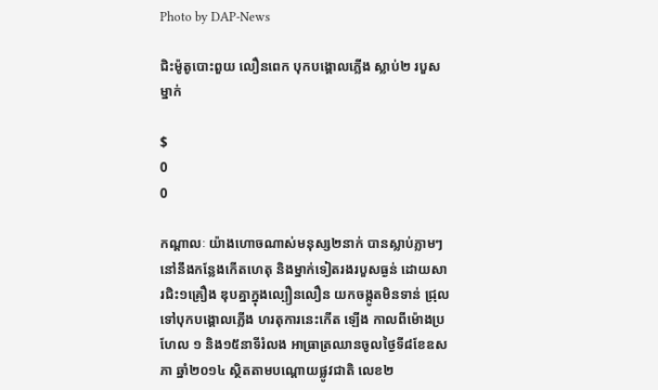Photo by DAP-News

ជិះម៉ូតូបោះពួយ លឿនពេក បុកបង្គោលភ្លើង ស្លាប់២ របួសម្នាក់

$
0
0

កណ្តាលៈ យ៉ាងហោចណាស់មនុស្ស២នាក់ បានស្លាប់ភ្លាមៗនៅនឹងកន្លែងកើតហេតុ និងម្នាក់ទៀតរងរបួសធ្ងន់ ដោយសារជិះ១គ្រឿង ឌុបគ្នាក្នុងល្បឿនលឿន យកចង្កូតមិនទាន់ ជ្រុលទៅបុកបង្គោលភ្លើង ហរតុការនេះកើត ឡើង កាលពីម៉ោងប្រហែល ១ និង១៥នាទីរំលង អាធ្រាត្រឈានចូលថ្ងៃទី៨ខែឧសភា ឆ្នាំ២០១៤ ស្ថិតតាមបណ្តោយផ្លូវជាតិ លេខ២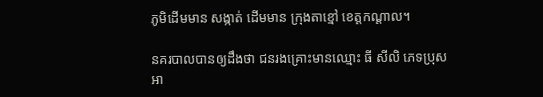ភូមិដើមមាន សង្កាត់ ដើមមាន ក្រុងតាខ្មៅ ខេត្តកណ្តាល។

នគរបាលបានឲ្យដឹងថា ជនរងគ្រោះមានឈ្មោះ ធី សីលិ ភេទប្រុសអា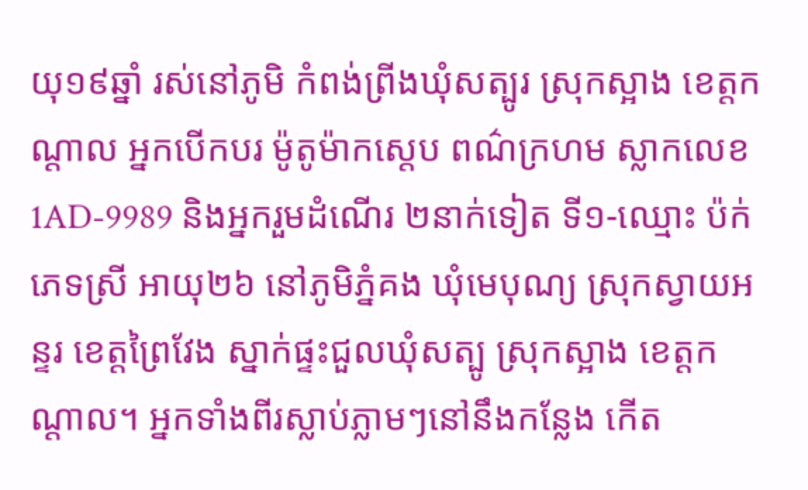យុ១៩ឆ្នាំ រស់នៅភូមិ កំពង់ព្រីងឃុំសត្បូរ ស្រុកស្អាង ខេត្តកណ្តាល អ្នកបើកបរ ម៉ូតូម៉ាកស្តេប ពណ៌ក្រហម ស្លាកលេខ1AD-9989 និងអ្នករួមដំណើរ ២នាក់ទៀត ទី១-ឈ្មោះ ប៉ក់ ភេទស្រី អាយុ២៦ នៅភូមិភ្នំគង ឃុំមេបុណ្យ ស្រុកស្វាយអន្ទរ ខេត្តព្រៃវែង ស្នាក់ផ្ទះជួលឃុំសត្បូ ស្រុកស្អាង ខេត្តកណ្តាល។ អ្នកទាំងពីរស្លាប់ភ្លាមៗនៅនឹងកន្លែង កើត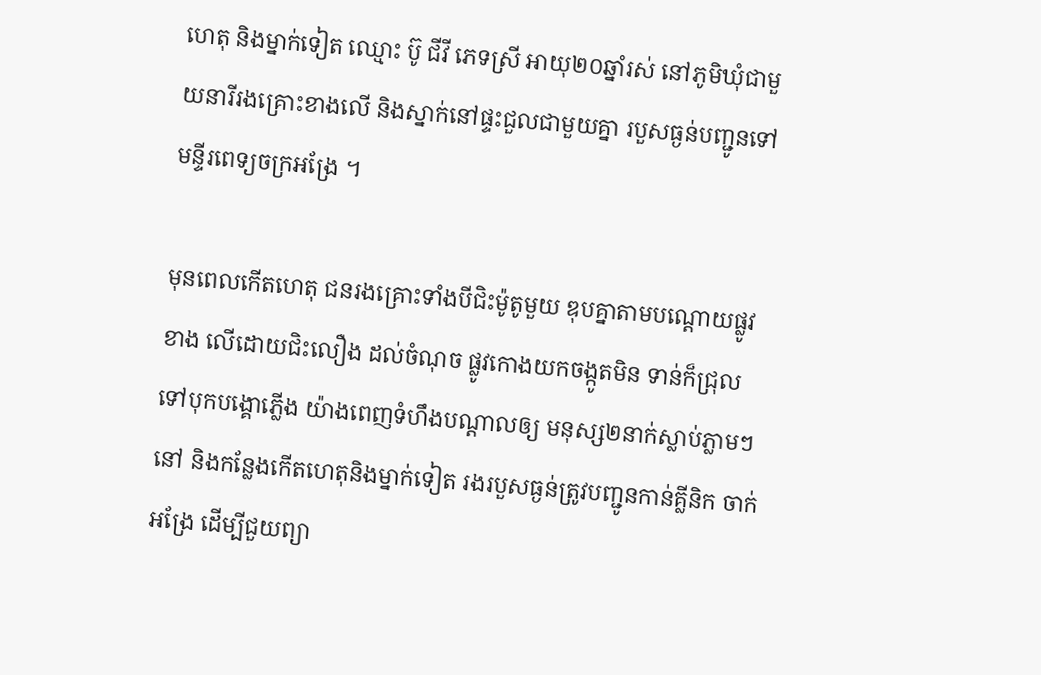ហេតុ និងម្នាក់ទៀត ឈ្មោះ ប៊ូ ជីវី ភេទស្រី អាយុ២០ឆ្នាំរស់ នៅភូមិឃុំជាមួយនារីរងគ្រោះខាងលើ និងស្នាក់នៅផ្ទះជួលជាមួយគ្នា របួសធ្ងន់បញ្ជូនទៅមន្ទីរពេទ្យចក្រអង្រែ ។

មុនពេលកើតហេតុ ជនរងគ្រោះទាំងបីជិះម៉ូតូមួយ ឌុបគ្នាតាមបណ្តោយផ្លូវខាង លើដោយជិះលឿង ដល់ចំណុច ផ្លូវកោងយកចង្កូតមិន ទាន់ក៏ជ្រុលទៅបុកបង្គោភ្លើង យ៉ាងពេញទំហឹងបណ្តាលឲ្យ មនុស្ស២នាក់ស្លាប់ភ្លាមៗនៅ និងកន្លែងកើតហេតុនិងម្នាក់ទៀត រងរបួសធ្ងន់ត្រូវបញ្ជូនកាន់គ្លីនិក ចាក់អង្រែ ដើម្បីជួយព្យា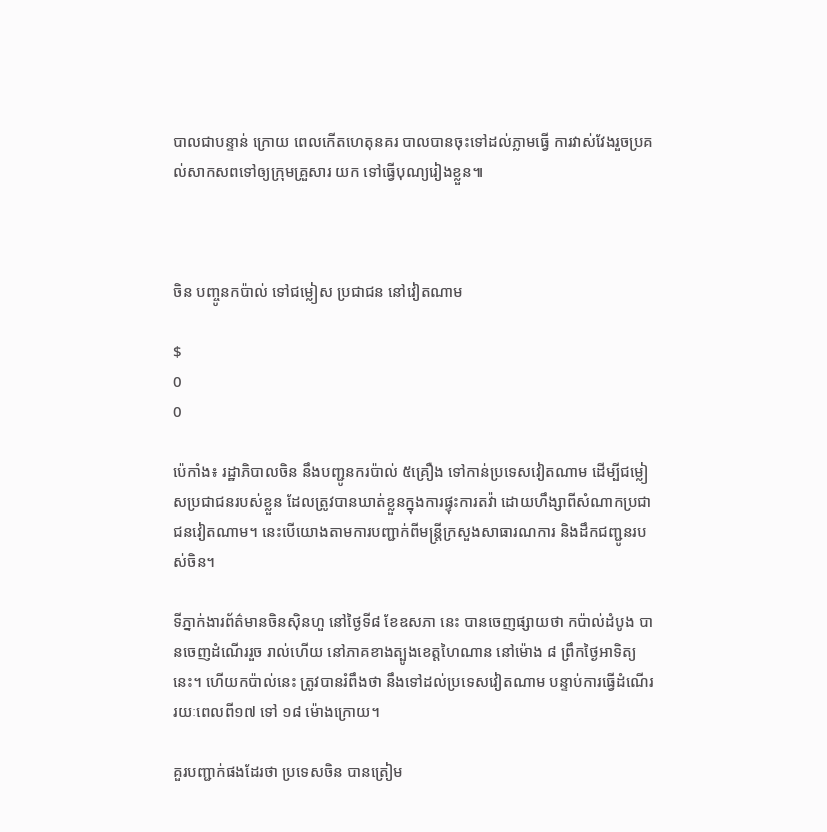បាលជាបន្ទាន់ ក្រោយ ពេលកើតហេតុនគរ បាលបានចុះទៅដល់ភ្លាមធ្វើ ការវាស់វែងរួចប្រគល់សាកសពទៅឲ្យក្រុមគ្រួសារ យក ទៅធ្វើបុណ្យរៀងខ្លួន៕



ចិន បញ្ចូនកប៉ាល់ ទៅជម្លៀស ប្រជាជន នៅវៀតណាម

$
0
0

ប៉េកាំង៖ រដ្ឋាភិបាលចិន នឹងបញ្ជូនករប៉ាល់ ៥គ្រឿង ទៅកាន់ប្រទេសវៀតណាម ដើម្បីជម្លៀសប្រជាជនរបស់ខ្លួន ដែលត្រូវបានឃាត់ខ្លួនក្នុងការផ្ទុះការតវ៉ា ដោយហឹង្សាពីសំណាកប្រជាជនវៀតណាម។ នេះបើយោងតាមការបញ្ជាក់ពីមន្រ្តីក្រសួងសាធារណការ និងដឹកជញ្ជូនរបស់ចិន។

ទីភ្នាក់ងារព័ត៌មានចិនស៊ិនហួ នៅថ្ងៃទី៨ ខែឧសភា នេះ បានចេញផ្សាយថា កប៉ាល់ដំបូង បានចេញដំណើររួច រាល់ហើយ នៅភាគខាងត្បូងខេត្តហៃណាន នៅម៉ោង ៨ ព្រឹកថ្ងៃអាទិត្យនេះ។ ហើយកប៉ាល់នេះ ត្រូវបានរំពឹងថា នឹងទៅដល់ប្រទេសវៀតណាម បន្ទាប់ការធ្វើដំណើររយៈពេលពី១៧ ទៅ ១៨ ម៉ោងក្រោយ។

គួរបញ្ជាក់ផងដែរថា ប្រទេសចិន បានត្រៀម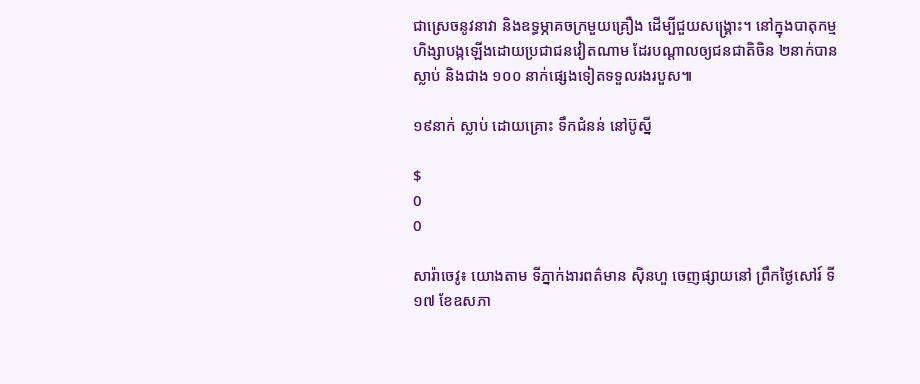ជាស្រេចនូវនាវា និងឧទ្ធម្ភាគចក្រមួយគ្រឿង ដើម្បីជួយសង្គ្រោះ។ នៅក្នុងបាតុកម្មហិង្សាបង្កឡើងដោយប្រជាជនវៀតណាម ដែរបណ្តាលឲ្យជនជាតិចិន ២នាក់បានស្លាប់ និងជាង ១០០ នាក់ផ្សេងទៀតទទួលរងរបួស៕

១៩នាក់ ស្លាប់ ដោយគ្រោះ ទឹកជំនន់ នៅប៊ូស្នី

$
0
0

សារ៉ាចេវូ៖ យោងតាម ទីភ្នាក់ងារពត៌មាន ស៊ិនហួ ចេញផ្សាយនៅ ព្រឹកថ្ងៃសៅរ៍ ទី១៧ ខែឧសភា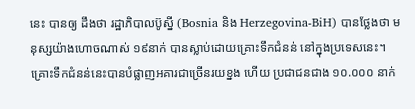នេះ បានឲ្យ ដឹងថា រដ្ឋាភិបាលប៊ូស្នី (Bosnia និង Herzegovina-BiH) បានថ្លែងថា មនុស្សយ៉ាងហោចណាស់ ១៩នាក់ បានស្លាប់ដោយគ្រោះទឹកជំនន់ នៅក្នុងប្រទេសនេះ។ គ្រោះទឹកជំនន់នេះបានបំផ្លាញអគារជាច្រើនរយខ្នង ហើយ ប្រជាជនជាង ១០.០០០ នាក់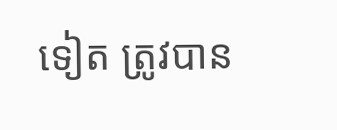ទៀត ត្រូវបាន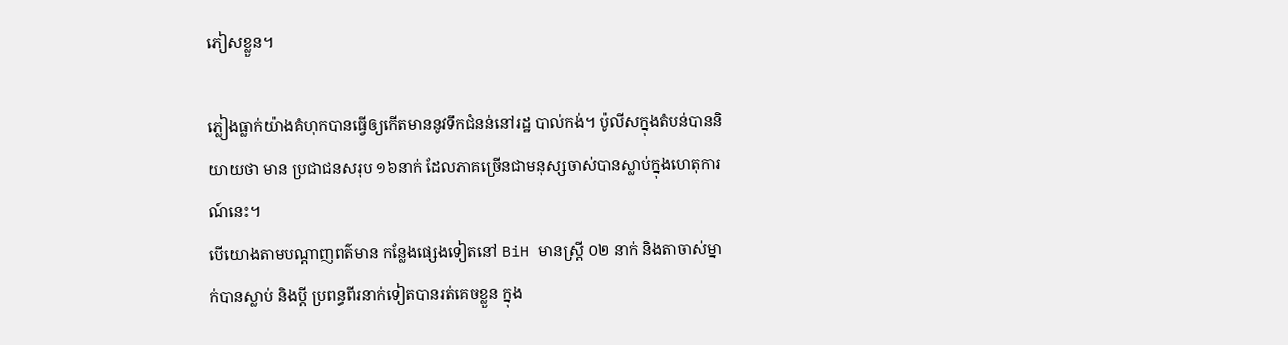ភៀសខ្លួន។

ភ្លៀងធ្លាក់យ៉ាងគំហុកបានធ្វើឲ្យកើតមាននូវទឹកជំនន់នៅរដ្ឋ បាល់កង់។ ប៉ូលីសក្នុងតំបន់បាននិយាយថា មាន ប្រជាជនសរុប ១៦នាក់ ដែលភាគច្រើនជាមនុស្សចាស់បានស្លាប់ក្នុងហេតុការណ៍នេះ។
បើយោងតាមបណ្តាញពត៌មាន កន្លែងផ្សេងទៀតនៅ BiH មានស្រ្តី ០២ នាក់ និងតាចាស់ម្នាក់បានស្លាប់ និងប្តី ប្រពន្ធពីរនាក់ទៀតបានរត់គេចខ្លួន ក្នុង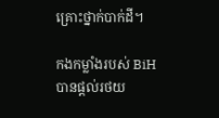គ្រោះថ្នាក់បាក់ដី។

កងកម្លាំងរបស់ BiH បានផ្តល់រថយ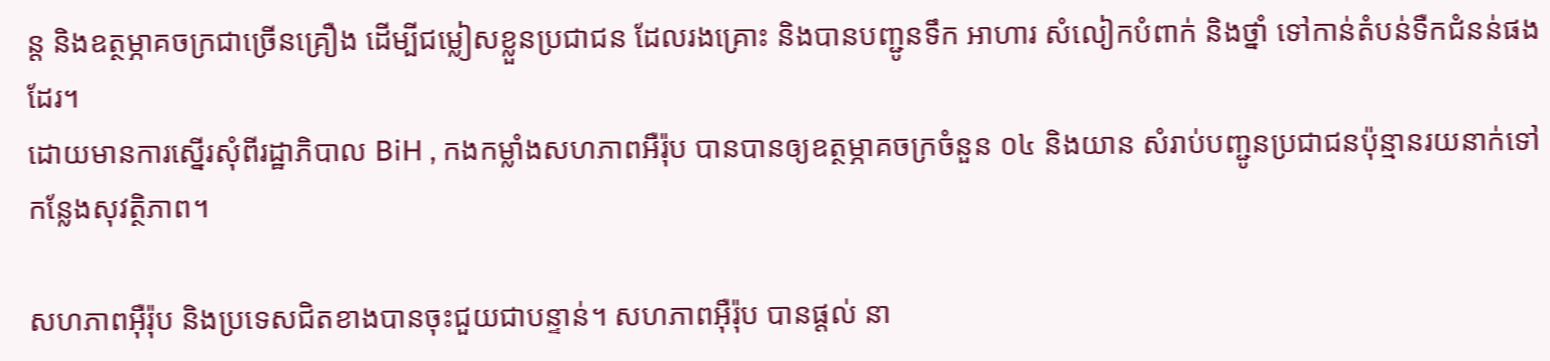ន្ត និងឧត្ថម្ភាគចក្រជាច្រើនគ្រឿង ដើម្បីជម្លៀសខ្លួនប្រជាជន ដែលរងគ្រោះ និងបានបញ្ជូនទឹក អាហារ សំលៀកបំពាក់ និងថ្នាំ ទៅកាន់តំបន់ទឺកជំនន់ផងដែរ។
ដោយមានការស្នើរសុំពីរដ្ឋាភិបាល BiH , កងកម្លាំងសហភាពអឺរ៉ុប បានបានឲ្យឧត្ថម្ភាគចក្រចំនួន ០៤ និងយាន សំរាប់បញ្ជូនប្រជាជនប៉ុន្មានរយនាក់ទៅកន្លែងសុវត្ថិភាព។

សហភាពអ៊ឺរ៉ុប និងប្រទេសជិតខាងបានចុះជួយជាបន្ទាន់។ សហភាពអ៊ឺរ៉ុប បានផ្តល់ នា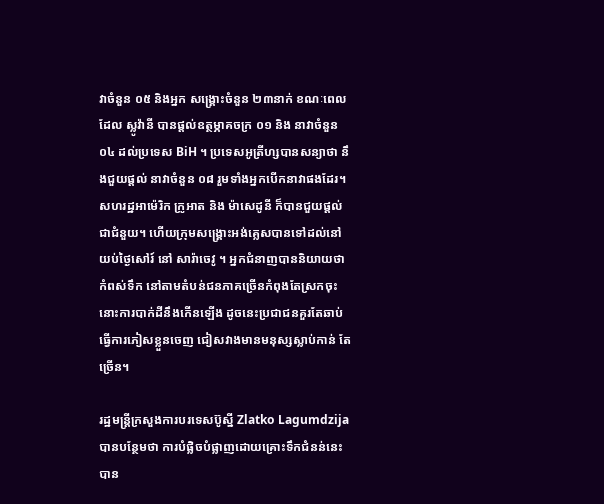វាចំនួន ០៥ និងអ្នក សង្រ្គោះចំនួន ២៣នាក់ ខណៈពេលដែល ស្លូវ៉ានី បានផ្តល់ឧត្ថម្ភាគចក្រ ០១ និង នាវាចំនួន ០៤ ដល់ប្រទេស BiH ។ ប្រទេសអូត្រីហ្សបានសន្យាថា នឹងជួយផ្តល់ នាវាចំនួន ០៨ រួមទាំងអ្នកបើកនាវាផងដែរ។
សហរដ្ឋអាម៉េរិក ក្រូអាត និង ម៉ាសេដូនី ក៏បានជួយផ្តល់ជាជំនួយ។ ហើយក្រុមសង្រ្គោះអង់គ្លេសបានទៅដល់នៅ យប់ថ្ងៃសៅរ៍ នៅ សារ៉ាចេវូ ។ អ្នកជំនាញបាននិយាយថា កំពស់ទឹក នៅតាមតំបន់ជនភាគច្រើនកំពុងតែស្រកចុះ នោះការបាក់ដីនឹងកើនឡើង ដូចនេះប្រជាជនគួរតែឆាប់ធ្វើការភៀសខ្លួនចេញ ជៀសវាងមានមនុស្សស្លាប់កាន់ តែច្រើន។

រដ្ឋមន្រ្តីក្រសួងការបរទេសប៊ូស្នី Zlatko Lagumdzija បានបន្ថែមថា ការបំផ្លិចបំផ្លាញដោយគ្រោះទឹកជំនន់នេះ បាន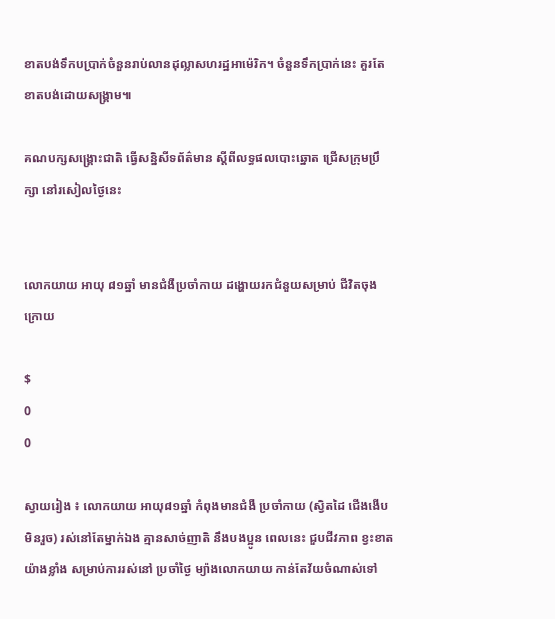ខាតបង់ទឹកបប្រាក់ចំនួនរាប់លានដុល្លាសហរដ្ឋអាម៉េរិក។ ចំនួនទឹកប្រាក់នេះ គួរតែខាតបង់ដោយសង្រ្គាម៕

គណបក្សសង្រ្គោះជាតិ ធ្វើសន្និសីទព័ត៌មាន ស្តីពីលទ្ធផលបោះឆ្នោត ជ្រើសក្រុមប្រឹក្សា នៅរសៀលថ្ងៃនេះ


លោកយាយ អាយុ ៨១ឆ្នាំ មានជំងឺប្រចាំកាយ ដង្ហោយរកជំនួយសម្រាប់ ជីវិតចុងក្រោយ

$
0
0

ស្វាយរៀង ៖ លោកយាយ អាយុ៨១ឆ្នាំ កំពុងមានជំងឺ ប្រចាំកាយ (ស្វិតដៃ ជើងងើប មិនរួច) រស់នៅតែម្នាក់ឯង គ្មានសាច់ញាតិ នឹងបងប្អូន ពេលនេះ ជួបជីវភាព ខ្វះខាតយ៉ាងខ្លាំង សម្រាប់ការរស់នៅ ប្រចាំថ្ងៃ ម្យ៉ាងលោកយាយ កាន់តែវ័យចំណាស់ទៅ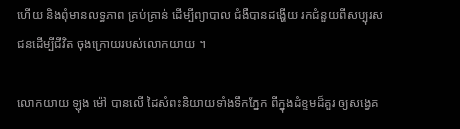ហើយ និងពុំមានលទ្ធភាព គ្រប់គ្រាន់ ដើម្បីព្យាបាល ជំងឺបានដង្ហើយ រកជំនួយពីសប្បុរសជនដើម្បីជីវិត ចុងក្រោយរបស់លោកយាយ ។

លោកយាយ ឡុង ម៉ៅ បានលើ ដៃសំពះនិយាយទាំងទឹកភ្នែក ពីក្នុងដំខ្ទមដ៏គួរ ឲ្យសង្វេគ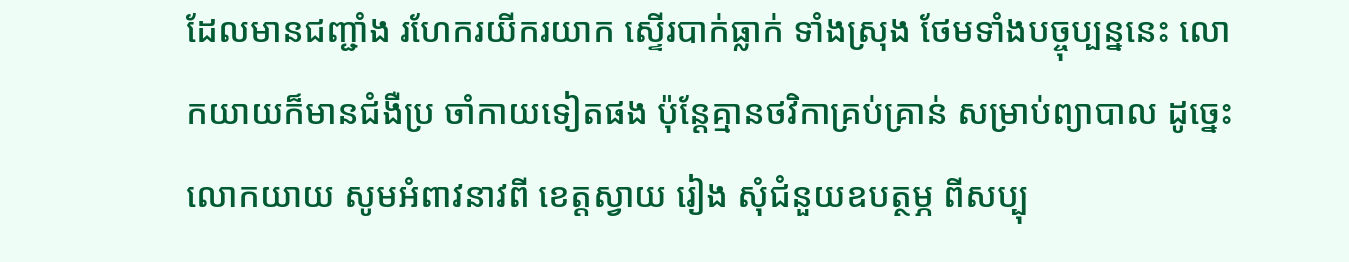ដែលមានជញ្ជាំង រហែករយីករយាក ស្ទើរបាក់ធ្លាក់ ទាំងស្រុង ថែមទាំងបច្ចុប្បន្ននេះ លោកយាយក៏មានជំងឺប្រ ចាំកាយទៀតផង ប៉ុន្ដែគ្មានថវិកាគ្រប់គ្រាន់ សម្រាប់ព្យាបាល ដូច្នេះ លោកយាយ សូមអំពាវនាវពី ខេត្ដស្វាយ រៀង សុំជំនួយឧបត្ថម្ភ ពីសប្បុ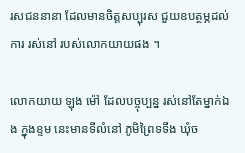រសជននានា ដែលមានចិត្ដសប្បុរស ជួយឧបត្ថម្ភដល់ ការ រស់នៅ របស់លោកយាយផង ។

លោកយាយ ឡុង ម៉ៅ ដែលបច្ចុប្បន្ន រស់នៅតែម្នាក់ឯង ក្នុងខ្ទម នេះមានទីលំនៅ ភូមិព្រៃទទឹង ឃុំច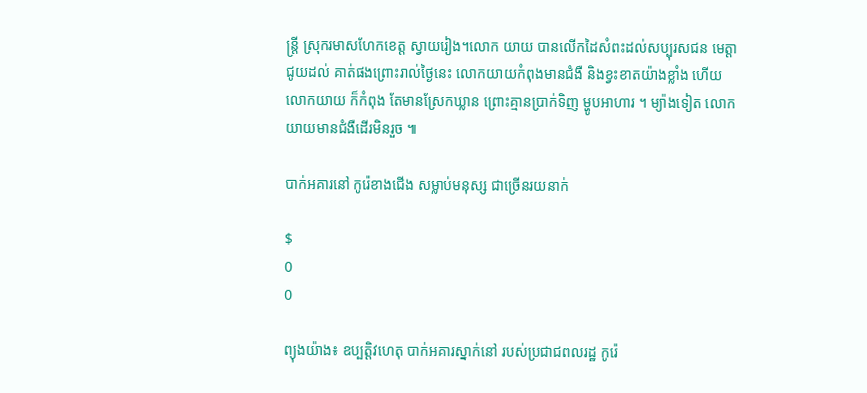ន្ដ្រី ស្រុករមាសហែកខេត្ដ ស្វាយរៀង។លោក យាយ បានលើកដៃសំពះដល់សប្បុរសជន មេត្តាជូយដល់ គាត់ផងព្រោះរាល់ថ្ងៃនេះ លោកយាយកំពុងមានជំងឺ និងខ្វះខាតយ៉ាងខ្លាំង ហើយលោកយាយ ក៏កំពុង តែមានស្រែកឃ្លាន ព្រោះគ្មានប្រាក់ទិញ ម្ហូបអាហារ ។ ម្យ៉ាងទៀត លោកយាយមានជំងឺដើរមិនរួច ៕

បាក់អគារនៅ កូរ៉េខាងជើង សម្លាប់មនុស្ស ជាច្រើនរយនាក់

$
0
0

ព្យុងយ៉ាង៖ ឧប្បត្តិវហេតុ បាក់អគារស្នាក់នៅ របស់ប្រជាជពលរដ្ឋ កូរ៉េ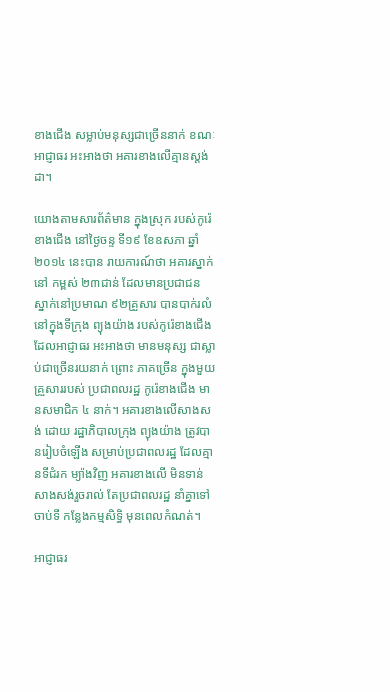ខាងជើង សម្លាប់មនុស្សជាច្រើននាក់ ខណៈអាជ្ញាធរ អះអាងថា អគារខាងលើគ្មានស្តង់ដា។

យោងតាមសារព័ត៌មាន ក្នុងស្រុក របស់កូរ៉េខាងជើង នៅថ្ងៃចន្ទ ទី១៩ ខែឧសភា ឆ្នាំ២០១៤ នេះបាន រាយការណ៍ថា អគារស្នាក់នៅ កម្ពស់ ២៣ជាន់ ដែលមានប្រជាជន ស្នាក់នៅប្រមាណ ៩២គ្រួសារ បានបាក់រលំ នៅក្នុងទីក្រុង ព្យុងយ៉ាង របស់កូរ៉េខាងជើង ដែលអាជ្ញាធរ អះអាងថា មានមនុស្ស ជាស្លាប់ជាច្រើនរយនាក់ ព្រោះ ភាគច្រើន ក្នុងមួយគ្រួសាររបស់ ប្រជាពលរដ្ឋ កូរ៉េខាងជើង មានសមាជិក ៤ នាក់។ អគារខាងលើសាងសង់ ដោយ រដ្ឋាភិបាលក្រុង ព្យុងយ៉ាង ត្រូវបានរៀបចំឡើង សម្រាប់ប្រជាពលរដ្ឋ ដែលគ្មានទីជំរក ម្យ៉ាងវិញ អគារខាងលើ មិនទាន់ សាងសង់រួចរាល់ តែប្រជាពលរដ្ឋ នាំគ្នាទៅចាប់ទី កន្លែងកម្មសិទ្ធិ មុនពេលកំណត់។

អាជ្ញាធរ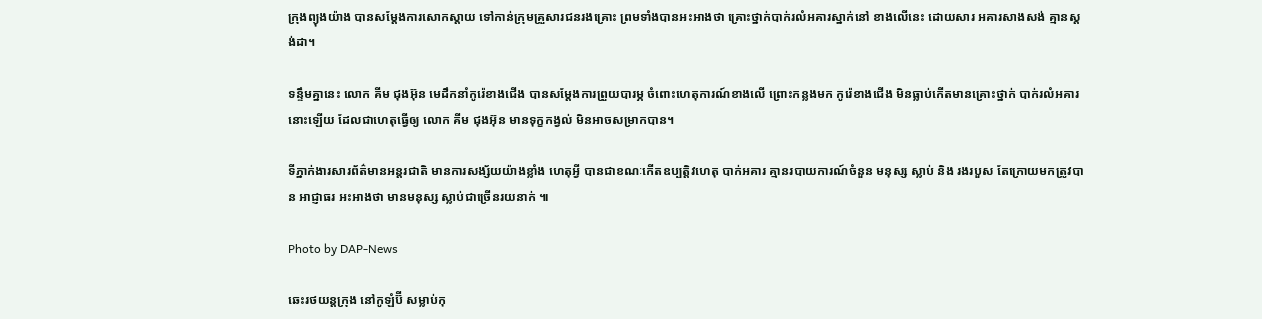ក្រុងព្យុងយ៉ាង បានសម្តែងការសោកស្តាយ ទៅកាន់ក្រុមគ្រួសារជនរងគ្រោះ ព្រមទាំងបានអះអាងថា គ្រោះថ្នាក់បាក់រលំអគារស្នាក់នៅ ខាងលើនេះ ដោយសារ អគារសាងសង់ គ្មានស្តង់ដា។

ទន្ទឹមគ្នានេះ លោក គីម ជុងអ៊ុន មេដឹកនាំកូរ៉េខាងជើង បានសម្តែងការព្រួយបារម្ភ ចំពោះហេតុការណ៍ខាងលើ ព្រោះកន្លងមក កូរ៉េខាងជើង មិនធ្លាប់កើតមានគ្រោះថ្នាក់ បាក់រលំអគារ នោះឡើយ ដែលជាហេតុធ្វើឲ្យ លោក គីម ជុងអ៊ុន មានទុក្ខកង្វល់ មិនអាចសម្រាកបាន។

ទីភ្នាក់ងារសារព័ត៌មានអន្តរជាតិ មានការសង្ស័យយ៉ាងខ្លាំង ហេតុអ្វី បានជាខណៈកើតឧប្បតិ្តវហេតុ បាក់អគារ គ្មានរបាយការណ៍ចំនួន មនុស្ស ស្លាប់ និង រងរបួស តែក្រោយមកត្រូវបាន អាជ្ញាធរ អះអាងថា មានមនុស្ស ស្លាប់ជាច្រើនរយនាក់ ៕

Photo by DAP-News

ឆេះរថយន្តក្រុង នៅកូឡំប៊ី សម្លាប់កុ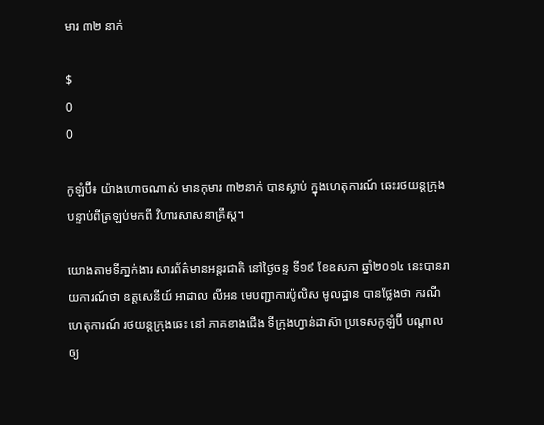មារ ៣២ នាក់

$
0
0

កូឡំប៊ី៖ យ៉ាងហោចណាស់ មានកុមារ ៣២នាក់ បានស្លាប់ ក្នុងហេតុការណ៍ ឆេះរថយន្តក្រុង បន្ទាប់ពីត្រឡប់មកពី វិហារសាសនាគ្រឹស្ត។

យោងតាមទីភា្នក់ងារ សារព័ត៌មានអន្តរជាតិ នៅថ្ងៃចន្ទ ទី១៩ ខែឧសភា ឆ្នាំ២០១៤ នេះបានរាយការណ៍ថា ឧត្តសេនីយ៍ អាដាល លីអន មេបញ្ជាការប៉ូលិស មូលដ្ឋាន បានថ្លែងថា ករណីហេតុការណ៍ រថយន្តក្រុងឆេះ នៅ ភាគខាងជើង ទីក្រុងហ្វាន់ដាស៊ា ប្រទេសកូឡំប៊ី បណ្តាលឲ្យ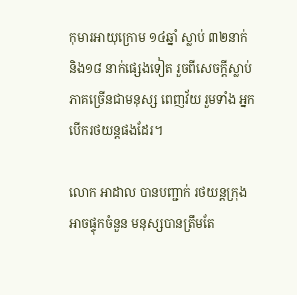កុមារអាយុក្រោម ១៤ឆ្នាំ ស្លាប់ ៣២នាក់ និង១៨ នាក់ផ្សេងទៀត រួចពីសេចក្តីស្លាប់ ភាគច្រើនជាមនុស្ស ពេញវ័យ រួមទាំង អ្នកបើករថយន្តផងដែរ។

លោក អាដាល បានបញ្ជាក់ រថយន្តក្រុង អាចផ្ទុកចំនួន មនុស្សបានត្រឹមតែ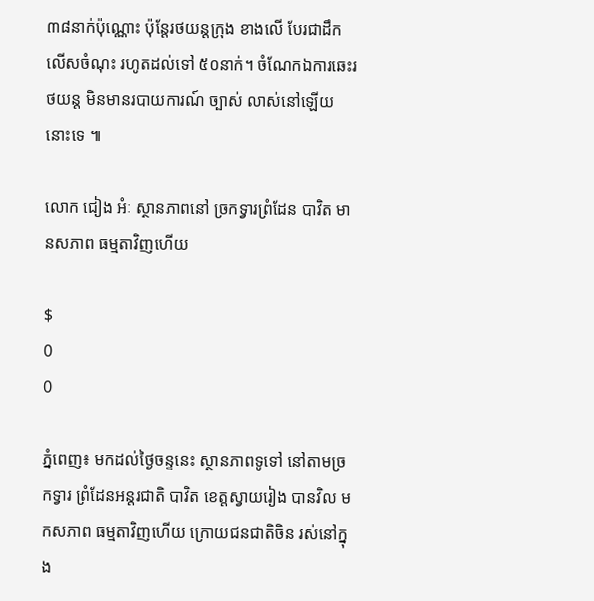៣៨នាក់ប៉ុណ្ណោះ ប៉ុន្តែរថយន្តក្រុង ខាងលើ បែរជាដឹកលើសចំណុះ រហូតដល់ទៅ ៥០នាក់។ ចំណែកឯការឆេះរថយន្ត មិនមានរបាយការណ៍ ច្បាស់ លាស់នៅឡើយនោះទេ ៕

លោក ជៀង អំៈ ស្ថានភាពនៅ ច្រកទ្វារព្រំដែន បាវិត មានសភាព ធម្មតាវិញហើយ

$
0
0

ភ្នំពេញ៖ មកដល់ថ្ងៃចន្ទនេះ ស្ថានភាពទូទៅ នៅតាមច្រកទ្វារ ព្រំដែនអន្តរជាតិ បាវិត ខេត្តស្វាយរៀង បានវិល មកសភាព ធម្មតាវិញហើយ ក្រោយជនជាតិចិន រស់នៅក្នុង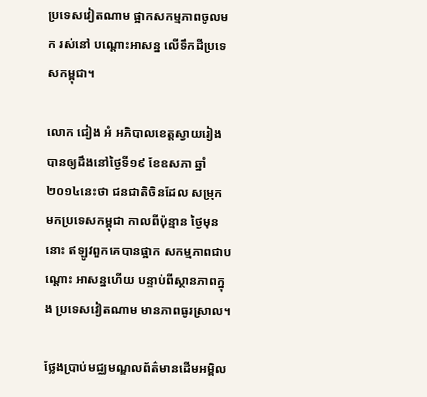ប្រទេសវៀតណាម ផ្អាកសកម្មភាពចូលមក រស់នៅ បណ្ដោះអាសន្ន លើទឹកដីប្រទេសកម្ពុជា។

លោក ជៀង អំ អភិបាលខេត្តស្វាយរៀង បានឲ្យដឹងនៅថ្ងៃទី១៩ ខែឧសភា ឆ្នាំ២០១៤នេះថា ជនជាតិចិនដែល សម្រុក មកប្រទេសកម្ពុជា កាលពីប៉ុន្មាន ថ្ងៃមុននោះ ឥឡូវពួកគេបានផ្អាក សកម្មភាពជាបណ្ដោះ អាសន្នហើយ បន្ទាប់ពីស្ថានភាពក្នុង ប្រទេសវៀតណាម មានភាពធូរស្រាល។

ថ្លែងប្រាប់មជ្ឈមណ្ឌលព័ត៌មានដើមអម្ពិល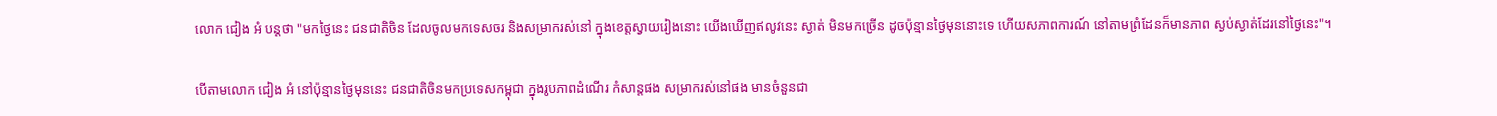លោក ជៀង អំ បន្តថា "មកថ្ងៃនេះ ជនជាតិចិន ដែលចូលមកទេសចរ និងសម្រាករស់នៅ ក្នុងខេត្តស្វាយរៀងនោះ យើងឃើញឥលូវនេះ ស្ងាត់ មិនមកច្រើន ដូចប៉ុន្មានថ្ងៃមុននោះទេ ហើយសភាពការណ៍ នៅតាមព្រំដែនក៏មានភាព ស្ងប់ស្ងាត់ដែរនៅថ្ងៃនេះ"។

បើតាមលោក ជៀង អំ នៅប៉ុន្មានថ្ងៃមុននេះ ជនជាតិចិនមកប្រទេសកម្ពុជា ក្នុងរូបភាពដំណើរ កំសាន្តផង សម្រាករស់នៅផង មានចំនួនជា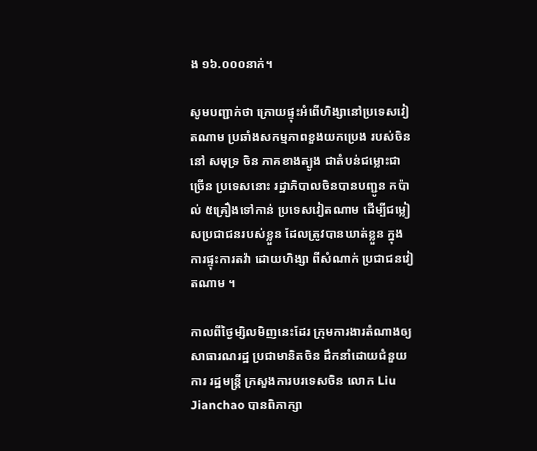ង ១៦.០០០នាក់។

សូមបញ្ជាក់ថា ក្រោយផ្ទុះអំពើហិង្សានៅប្រទេសវៀតណាម ប្រឆាំងសកម្មភាពខួងយកប្រេង របស់ចិននៅ សមុទ្រ ចិន ភាគខាងត្បូង ជាតំបន់ជម្លោះជាច្រើន ប្រទេសនោះ រដ្ឋាភិបាលចិនបានបញ្ជូន កប៉ាល់ ៥គ្រឿងទៅកាន់ ប្រទេសវៀតណាម ដើម្បីជម្លៀសប្រជាជនរបស់ខ្លួន ដែលត្រូវបានឃាត់ខ្លួន ក្នុងការផ្ទុះការតវ៉ា ដោយហិង្សា ពីសំណាក់ ប្រជាជនវៀតណាម ។

កាលពីថ្ងៃម្សិលមិញនេះដែរ ក្រុមការងារតំណាងឲ្យ សាធារណរដ្ឋ ប្រជាមានិតចិន ដឹកនាំដោយជំនួយការ រដ្ឋមន្រ្តី ក្រសួងការបរទេសចិន លោក Liu Jianchao បានពិភាក្សា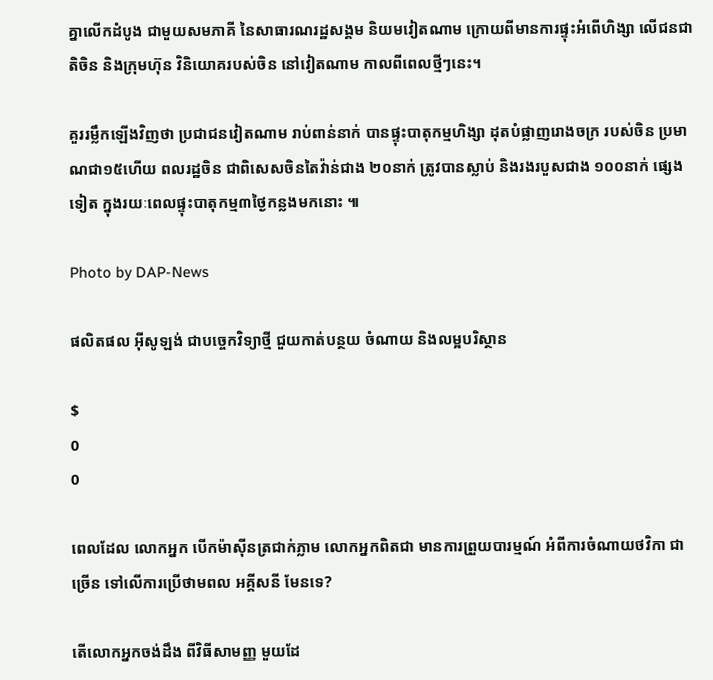គ្នាលើកដំបូង ជាមួយសមភាគី នៃសាធារណរដ្ឋសង្គម និយមវៀតណាម ក្រោយពីមានការផ្ទុះអំពើហិង្សា លើជនជាតិចិន និងក្រុមហ៊ុន វិនិយោគរបស់ចិន នៅវៀតណាម កាលពីពេលថ្មីៗនេះ។

គួររម្លឹកឡើងវិញថា ប្រជាជនវៀតណាម រាប់ពាន់នាក់ បានផ្ទុះបាតុកម្មហិង្សា ដុតបំផ្លាញរោងចក្រ របស់ចិន ប្រមាណជា១៥ហើយ ពលរដ្ឋចិន ជាពិសេសចិនតៃវ៉ាន់ជាង ២០នាក់ ត្រូវបានស្លាប់ និងរងរបួសជាង ១០០នាក់ ផ្សេងទៀត ក្នុងរយៈពេលផ្ទុះបាតុកម្ម៣ថ្ងៃកន្លងមកនោះ ៕

Photo by DAP-News

ផលិតផល អ៊ីសូឡង់ ជាបច្ចេកវិទ្យាថ្មី ជួយកាត់បន្ថយ ចំណាយ និងលម្អបរិស្ថាន

$
0
0

ពេលដែល លោកអ្នក បើកម៉ាស៊ីនត្រជាក់ភ្លាម លោកអ្នកពិតជា មានការព្រួយបារម្មណ៍ អំពីការចំណាយថវិកា ជាច្រើន ទៅលើការប្រើថាមពល អគ្គីសនី មែនទេ?

តើលោកអ្នកចង់ដឹង ពីវិធីសាមញ្ញ មួយដែ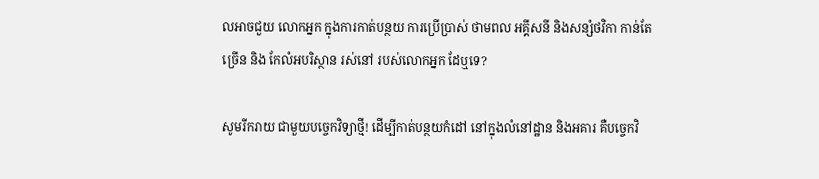លអាចជួយ លោកអ្នក ក្នុងការកាត់បន្ថយ ការប្រើប្រាស់ ថាមពល អគ្គីសនី និងសន្សំថវិកា កាន់តែច្រើន និង កែលំអបរិស្ថាន រស់នៅ របស់លោកអ្នក ដែឬទេ?

សូមរីករាយ ជាមួយបចេ្ចកវិទ្យាថ្មី! ដើម្បីកាត់បន្ថយកំដៅ នៅក្នុងលំនៅដ្ឋាន និងអគារ គឺបចេ្ចកវិ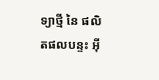ទ្យាថ្មី នៃ ផលិតផលបន្ទះ អ៊ី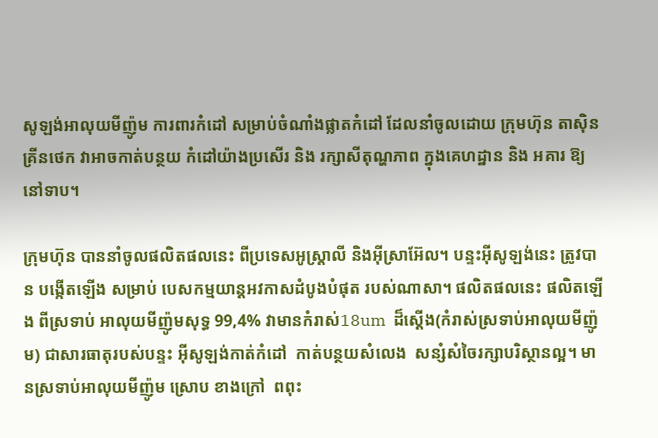សូឡង់អាលុយមីញ៉ូម ការពារកំដៅ សម្រាប់ចំណាំងផ្លាតកំដៅ ដែលនាំចូលដោយ ក្រុមហ៊ុន តាស៊ិនគ្រីនថេក វាអាចកាត់បន្ថយ កំដៅយ៉ាងប្រសើរ និង រក្សាសីតុណ្ហភាព ក្នុងគេហដ្ឋាន និង អគារ ឱ្យនៅទាប។

ក្រុមហ៊ុន បាននាំចូលផលិតផលនេះ ពីប្រទេសអូស្រ្តាលី និងអ៊ីស្រាអ៊ែល។ បន្ទះអ៊ីសូឡង់នេះ ត្រូវបាន បង្កើតឡើង សម្រាប់ បេសកម្មយាន្តអវកាសដំបូងបំផុត របស់ណាសា។ ផលិតផលនេះ ផលិតឡើង ពីស្រទាប់ អាលុយមីញ៉ូមសុទ្ធ 99,4% វាមានកំរាស់18um  ដ៏ស្ដើង(កំរាស់ស្រទាប់អាលុយមីញ៉ូម) ជាសារធាតុរបស់បន្ទះ អ៊ីសូឡង់កាត់កំដៅ  កាត់បន្ថយសំលេង  សន្សំសំចៃរក្សាបរិស្ថានល្អ។ មានស្រទាប់អាលុយមីញ៉ូម ស្រោប ខាងក្រៅ  ពពុះ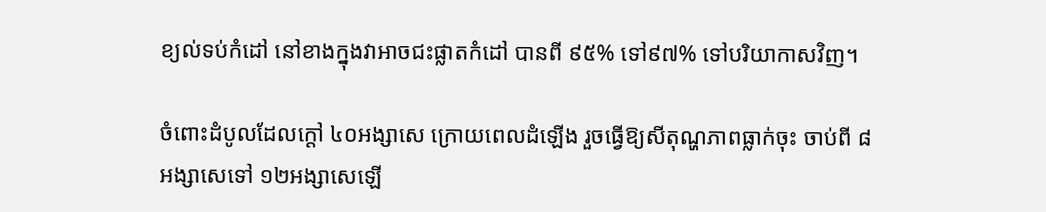ខ្យល់ទប់កំដៅ នៅខាងក្នុងវាអាចជះផ្លាតកំដៅ បានពី ៩៥% ទៅ៩៧% ទៅបរិយាកាសវិញ។

ចំពោះដំបូលដែលក្ដៅ ៤០អង្សាសេ ក្រោយពេលដំឡើង រួចធ្វើឱ្យសីតុណ្ហភាពធ្លាក់ចុះ ចាប់ពី ៨អង្សាសេទៅ ១២អង្សាសេឡើ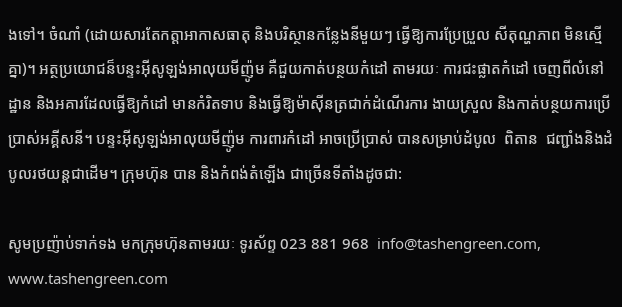ងទៅ។ ចំណាំ (ដោយសារតែកត្តាអាកាសធាតុ និងបរិស្ថានកន្លែងនីមួយៗ ធ្វើឱ្យការប្រែប្រួល សីតុណ្ហភាព មិនស្មើគ្នា)។ អត្ថប្រយោជន៏បន្ទះអ៊ីសូឡង់អាលុយមីញ៉ូម គឺជួយកាត់បន្ថយកំដៅ តាមរយៈ ការជះផ្លាតកំដៅ ចេញពីលំនៅដ្ឋាន និងអគារដែលធ្វើឱ្យកំដៅ មានកំរិតទាប និងធ្វើឱ្យម៉ាស៊ីនត្រជាក់ដំណើរការ ងាយស្រួល និងកាត់បន្ថយការប្រើប្រាស់អគ្គីសនី។ បន្ទះអ៊ីសូឡង់អាលុយមីញ៉ូម ការពារកំដៅ អាចប្រើប្រាស់ បានសម្រាប់ដំបូល  ពិតាន  ជញ្ជាំងនិងដំបូលរថយន្ដជាដើម។ ក្រុមហ៊ុន បាន និងកំពង់តំឡើង ជាច្រើនទីតាំងដូចជា:

សូមប្រញ៉ាប់ទាក់ទង មកក្រុមហ៊ុនតាមរយៈ ទូរស័ព្ទ 023 881 968  info@tashengreen.com, www.tashengreen.com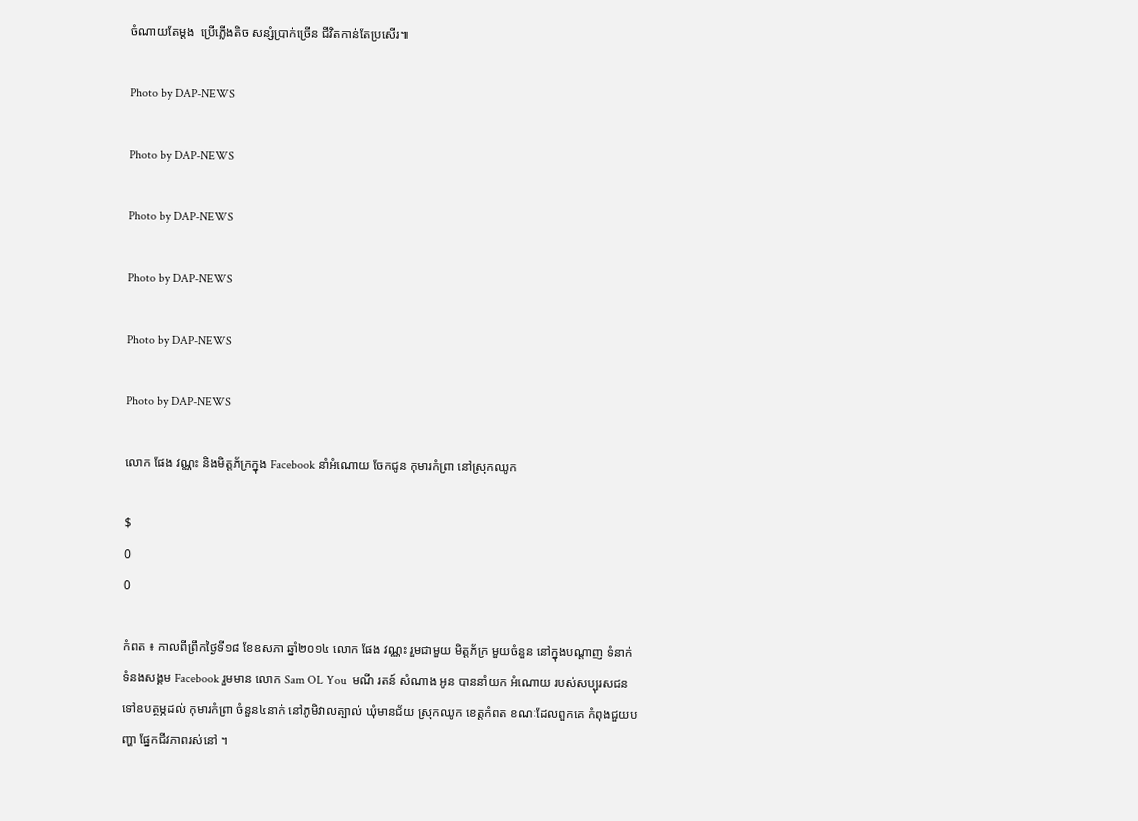ចំណាយតែម្ដង  ប្រើភ្លើងតិច សន្សំប្រាក់ច្រើន ជីវិតកាន់តែប្រសើរ៕

Photo by DAP-NEWS

Photo by DAP-NEWS

Photo by DAP-NEWS

Photo by DAP-NEWS

Photo by DAP-NEWS

Photo by DAP-NEWS

លោក ផែង វណ្ណះ និងមិត្តភ័ក្រក្នុង Facebook នាំអំណោយ ចែកជូន កុមារកំព្រា នៅស្រុកឈូក

$
0
0

កំពត ៖ កាលពីព្រឹកថ្ងៃទី១៨ ខែឧសភា ឆ្នាំ២០១៤ លោក ផែង វណ្ណះ រួមជាមួយ មិត្តភ័ក្រ មួយចំនួន នៅក្នុងបណ្តាញ ទំនាក់ទំនងសង្គម Facebook រួមមាន លោក Sam OL You  មណី រតន៍ សំណាង អូន បាននាំយក អំណោយ របស់សប្បុរសជន ទៅឧបត្ថម្ភដល់ កុមារកំព្រា ចំនួន៤នាក់ នៅភូមិវាលត្បាល់ ឃុំមានជ័យ ស្រុកឈូក ខេត្តកំពត ខណៈដែលពួកគេ កំពុងជួយបញ្ហា ផ្នែកជីវភាពរស់នៅ ។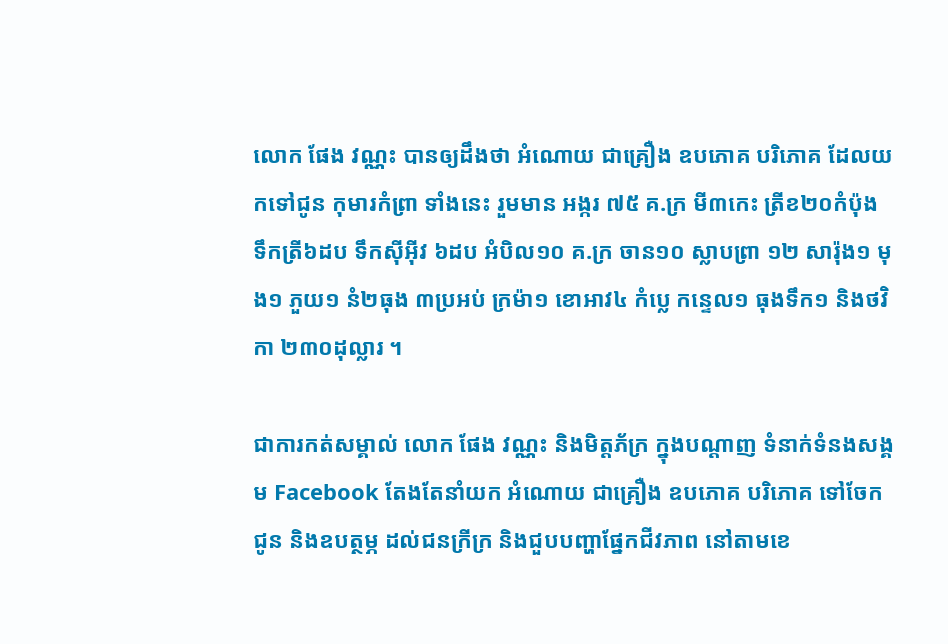លោក ផែង វណ្ណះ បានឲ្យដឹងថា អំណោយ ជាគ្រឿង ឧបភោគ បរិភោគ ដែលយកទៅជូន កុមារកំព្រា ទាំងនេះ រួមមាន អង្ករ ៧៥ គ.ក្រ មី៣កេះ ត្រីខ២០កំប៉ុង ទឹកត្រី៦ដប ទឹកស៊ីអ៊ីវ ៦ដប អំបិល១០ គ.ក្រ ចាន១០ ស្លាបព្រា ១២ សារ៉ុង១ មុង១ ភួយ១ នំ២ធុង ៣ប្រអប់ ក្រម៉ា១ ខោអាវ៤ កំប្លេ កន្ទេល១ ធុងទឹក១ និងថវិកា ២៣០ដុល្លារ ។

ជាការកត់សម្គាល់ លោក ផែង វណ្ណះ និងមិត្តភ័ក្រ ក្នុងបណ្តាញ ទំនាក់ទំនងសង្គម Facebook តែងតែនាំយក អំណោយ ជាគ្រឿង ឧបភោគ បរិភោគ ទៅចែកជូន និងឧបត្ថម្ភ ដល់ជនក្រីក្រ និងជួបបញ្ហាផ្នែកជីវភាព នៅតាមខេ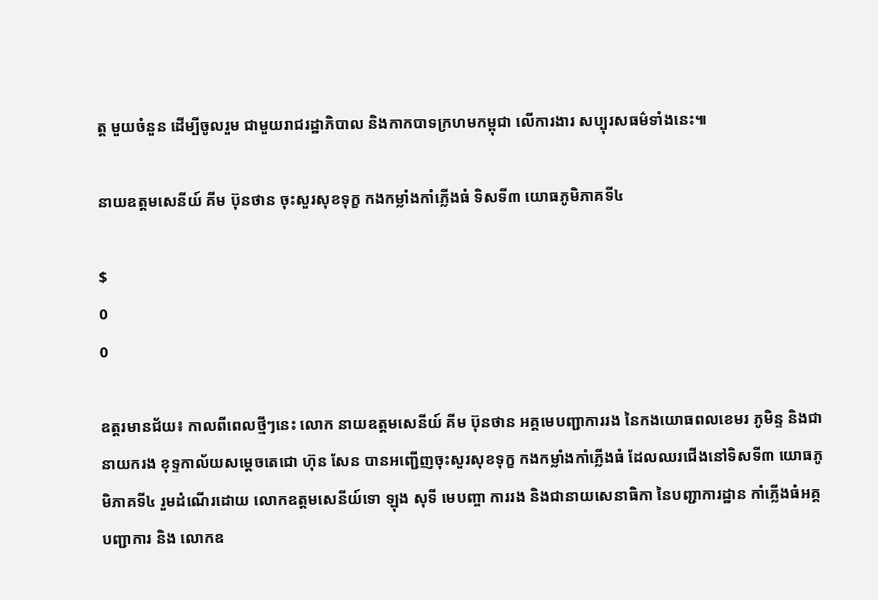ត្ត មួយចំនួន ដើម្បីចូលរួម ជាមួយរាជរដ្ឋាភិបាល និងកាកបាទក្រហមកម្ពុជា លើការងារ សប្បុរសធម៌ទាំងនេះ៕

នាយឧត្តមសេនីយ៍ គីម ប៊ុនថាន ចុះសួរសុខទុក្ខ កងកម្លាំងកាំភ្លើងធំ ទិសទី៣ យោធភូមិភាគទី៤

$
0
0

ឧត្តរមានជ័យ៖ កាលពីពេលថ្មីៗនេះ លោក នាយឧត្តមសេនីយ៍ គីម ប៊ុនថាន អគ្គមេបញ្ជាការរង នៃកងយោធពលខេមរ ភូមិន្ទ និងជានាយករង ខុទ្ទកាល័យសម្តេចតេជោ ហ៊ុន សែន បានអញ្ជើញចុះសួរសុខទុក្ខ កងកម្លាំងកាំភ្លើងធំ ដែលឈរជើងនៅទិសទី៣ យោធភូមិភាគទី៤ រួមដំណើរដោយ លោកឧត្តមសេនីយ៍ទោ ឡុង សុទី មេបញ្ចា ការរង និងជានាយសេនាធិកា នៃបញ្ជាការដ្ឋាន កាំភ្លើងធំអគ្គបញ្ជាការ និង លោកឧ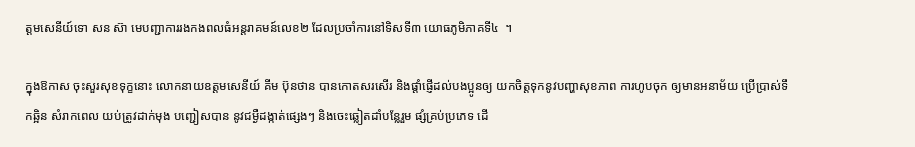ត្តមសេនីយ៍ទោ សន ស៊ា មេបញ្ជាការរងកងពលធំអន្តរាគមន៍លេខ២ ដែលប្រចាំការនៅទិសទី៣ យោធភូមិភាគទី៤  ។

ក្នុងឱកាស ចុះសួរសុខទុក្ខនោះ លោកនាយឧត្តមសេនីយ៍ គីម ប៊ុនថាន បានកោតសរសើរ និងផ្តាំផ្ញើដល់បងប្អូនឲ្យ យកចិត្តទុកនូវបញ្ហាសុខភាព ការហូបចុក ឲ្យមានអនាម័យ ប្រើប្រាស់ទឹកឆ្អិន សំរាកពេល យប់ត្រូវដាក់មុង បញ្ជៀសបាន នូវជម្ងឺដង្កាត់ផ្សេងៗ និងចេះឆ្លៀតដាំបន្លែរួម ផ្សំគ្រប់ប្រភេទ ដើ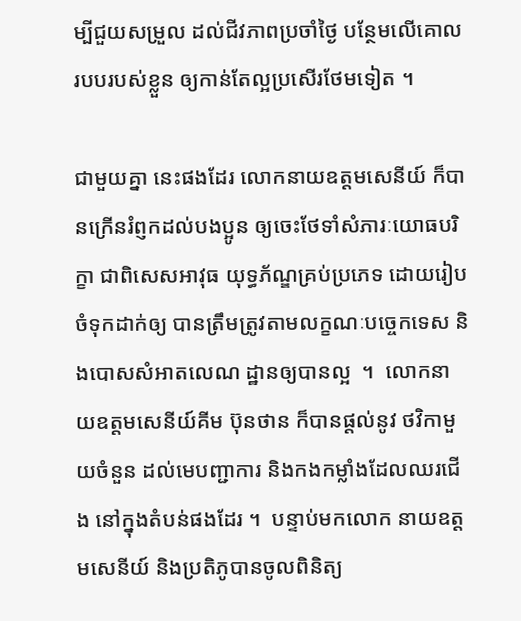ម្បីជួយសម្រួល ដល់ជីវភាពប្រចាំថ្ងៃ បន្ថែមលើគោលរបបរបស់ខ្លួន ឲ្យកាន់តែល្អប្រសើរថែមទៀត ។

ជាមួយគ្នា នេះផងដែរ លោកនាយឧត្តមសេនីយ៍ ក៏បានក្រើនរំព្ញកដល់បងប្អូន ឲ្យចេះថែទាំសំភារៈយោធបរិក្ខា ជាពិសេសអាវុធ យុទ្ធភ័ណ្ឌគ្រប់ប្រភេទ ដោយរៀបចំទុកដាក់ឲ្យ បានត្រឹមត្រូវតាមលក្ខណៈបច្ចេកទេស និងបោសសំអាតលេណ ដ្ឋានឲ្យបានល្អ  ។  លោកនាយឧត្តមសេនីយ៍គីម ប៊ុនថាន ក៏បានផ្តល់នូវ ថវិកាមួយចំនួន ដល់មេបញ្ជាការ និងកងកម្លាំងដែលឈរជើង នៅក្នុងតំបន់ផងដែរ ។  បន្ទាប់មកលោក នាយឧត្តមសេនីយ៍ និងប្រតិភូបានចូលពិនិត្យ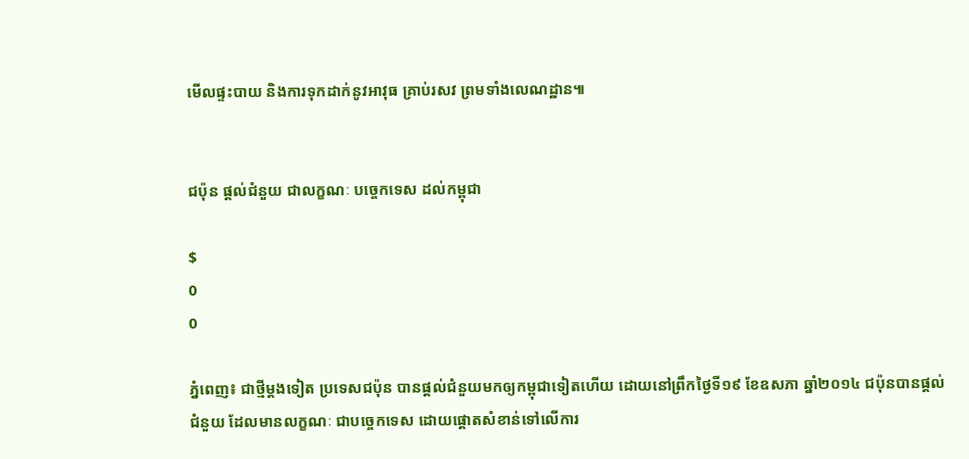មើលផ្ទះបាយ និងការទុកដាក់នូវអាវុធ គ្រាប់រសវ ព្រមទាំងលេណដ្ឋាន៕


ជប៉ុន ផ្តល់ជំនួយ ជាលក្ខណៈ បច្ចេកទេស ដល់កម្ពុជា

$
0
0

ភ្នំពេញ៖ ជាថ្មីម្តងទៀត ប្រទេសជប៉ុន បានផ្តល់ជំនួយមកឲ្យកម្ពុជាទៀតហើយ ដោយនៅព្រឹកថ្ងៃទី១៩ ខែឧសភា ឆ្នាំ២០១៤ ជប៉ុនបានផ្តល់ជំនួយ ដែលមានលក្ខណៈ ជាបច្ចេកទេស ដោយផ្តោតសំខាន់ទៅលើការ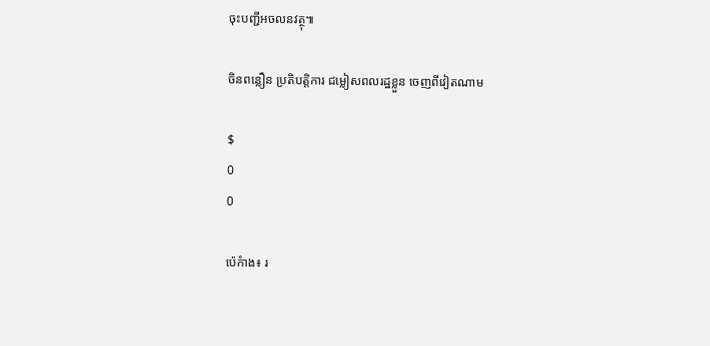ចុះបញ្ជីអចលនវត្ថុ៕

ចិនពន្លឿន ប្រតិបត្តិការ ជម្លៀសពលរដ្ឋខ្លួន ចេញពីវៀតណាម

$
0
0

ប៉េកំាង៖ រ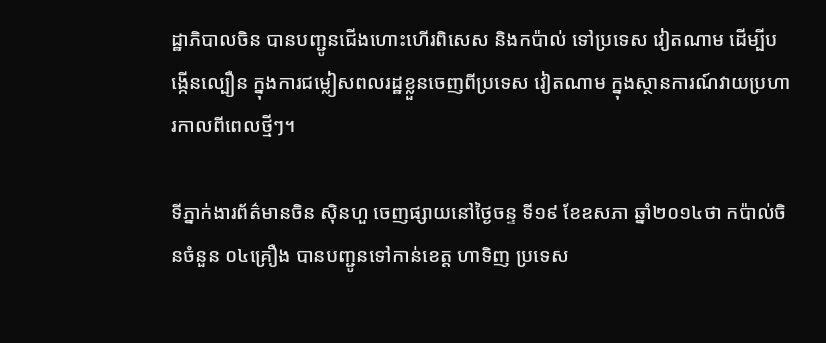ដ្ឋាភិបាលចិន បានបញ្ជូនជើងហោះហើរពិសេស និងកប៉ាល់ ទៅប្រទេស វៀតណាម ដើម្បីបង្កើនល្បឿន ក្នុងការជម្លៀសពលរដ្ឋខ្លួនចេញពីប្រទេស វៀតណាម ក្នុងស្ថានការណ៍វាយប្រហារកាលពីពេលថ្មីៗ។

ទីភ្នាក់ងារព័ត៌មានចិន ស៊ិនហួ ចេញផ្សាយនៅថ្ងៃចន្ទ ទី១៩ ខែឧសភា ឆ្នាំ២០១៤ថា កប៉ាល់ចិនចំនួន ០៤គ្រឿង បានបញ្ជូនទៅកាន់ខេត្ត ហាទិញ ប្រទេស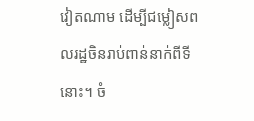វៀតណាម ដើម្បីជម្លៀសពលរដ្ឋចិនរាប់ពាន់នាក់ពីទីនោះ។ ចំ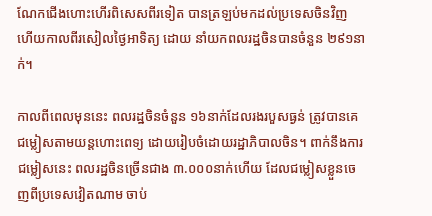ណែកជើងហោះហើរពិសេសពីរទៀត បានត្រឡប់មកដល់ប្រទេសចិនវិញ ហើយកាលពីរសៀលថ្ងៃអាទិត្យ ដោយ នាំយកពលរដ្ឋចិនបានចំនួន ២៩១នាក់។

កាលពីពេលមុននេះ ពលរដ្ឋចិនចំនួន ១៦នាក់ដែលរងរបួសធ្ងន់ ត្រូវបានគេជម្លៀសតាមយន្តហោះពេទ្យ ដោយរៀបចំដោយរដ្ឋាភិបាលចិន។ ពាក់នឹងការជម្លៀសនេះ ពលរដ្ឋចិនច្រើនជាង ៣.០០០នាក់ហើយ ដែលជម្លៀសខ្លួនចេញពីប្រទេសវៀតណាម ចាប់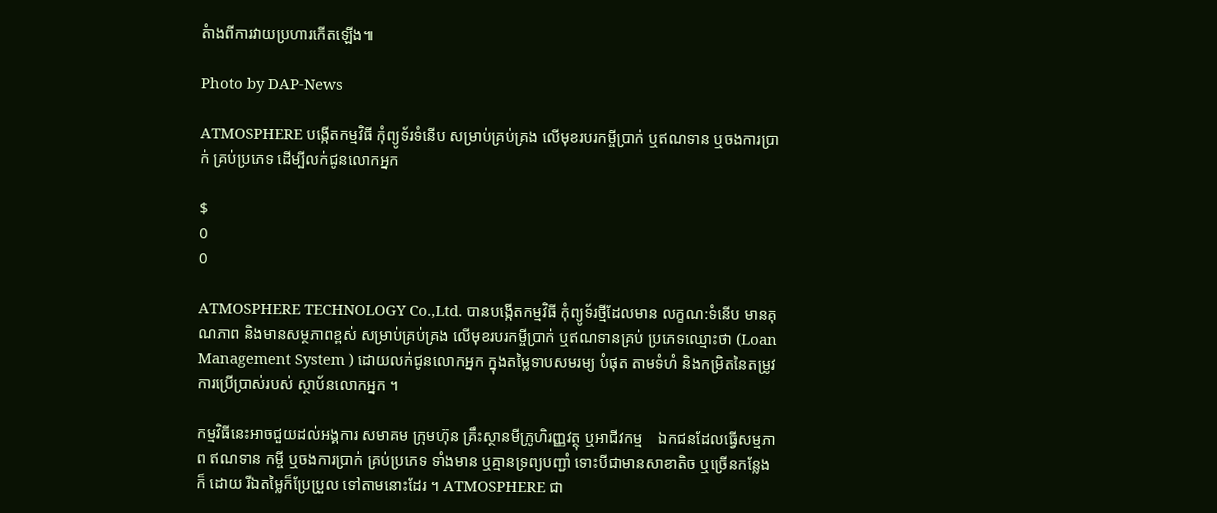តំាងពីការវាយប្រហារកើតឡើង៕

Photo by DAP-News

ATMOSPHERE បង្កើតកម្មវិធី កុំព្យូទ័រទំនើប សម្រាប់គ្រប់គ្រង លើមុខរបរកម្ចីប្រាក់ ឬឥណទាន ឬចងការប្រាក់ គ្រប់ប្រភេទ ដើម្បីលក់ជូនលោកអ្នក

$
0
0

ATMOSPHERE TECHNOLOGY Co.,Ltd. បានបង្កើតកម្មវិធី កុំព្យូទ័រថ្មីដែលមាន លក្ខណ:ទំនើប មានគុណភាព និងមានសម្ថភាពខ្ពស់ សម្រាប់គ្រប់គ្រង លើមុខរបរកម្ចីប្រាក់ ឬឥណទានគ្រប់ ប្រភេទឈ្មោះថា (Loan Management System ) ដោយលក់ជូនលោកអ្នក ក្នុងតម្លៃទាបសមរម្យ បំផុត តាមទំហំ និងកម្រិតនៃតម្រូវ ការប្រើប្រាស់របស់ ស្ថាប័នលោកអ្នក ។

កម្មវិធីនេះអាចជួយដល់អង្គការ សមាគម ក្រុមហ៊ុន គ្រឹះស្ថានមីក្រូហិរញ្ញវត្ថុ ឬអាជីវកម្ម    ឯកជនដែលធ្វើសម្មភាព ឥណទាន កម្ចី ឬចងការប្រាក់ គ្រប់ប្រភេទ ទាំងមាន ឬគ្មានទ្រព្យបញ្ជាំ ទោះបីជាមានសាខាតិច ឬច្រើនកន្លែងក៏ ដោយ រីឯតម្លៃក៏ប្រែប្រួល ទៅតាមនោះដែរ ។ ATMOSPHERE ជា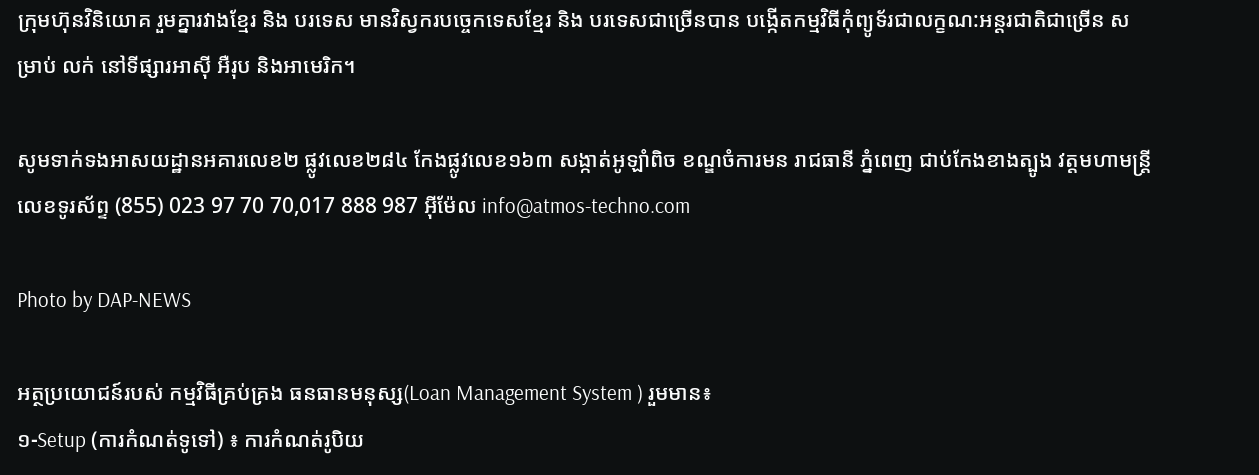ក្រុមហ៊ុនវិនិយោគ រួមគ្នារវាងខ្មែរ និង បរទេស មានវិស្វករបច្ចេកទេសខ្មែរ និង បរទេសជាច្រើនបាន បង្កើតកម្មវិធីកុំព្យូទ័រជាលក្ខណ:អន្តរជាតិជាច្រើន សម្រាប់ លក់ នៅទីផ្សារអាស៊ី អឺរុប និងអាមេរិក។

សូមទាក់ទងអាសយដ្ឋានអគារលេខ២ ផ្លូវលេខ២៨៤ កែងផ្លូវលេខ១៦៣ សង្កាត់អូឡាំពិច ខណ្ឌចំការមន រាជធានី ភ្នំពេញ ជាប់កែងខាងត្បូង វត្តមហាមន្ត្រី លេខទូរស័ព្ទ (855) 023 97 70 70,017 888 987 អ៊ីម៉ែល info@atmos-techno.com

Photo by DAP-NEWS

អត្ថប្រយោជន៍របស់ កម្មវិធីគ្រប់គ្រង ធនធានមនុស្ស(Loan Management System ) រួមមាន៖
១-Setup (ការកំណត់ទូទៅ) ៖ ការកំណត់រូបិយ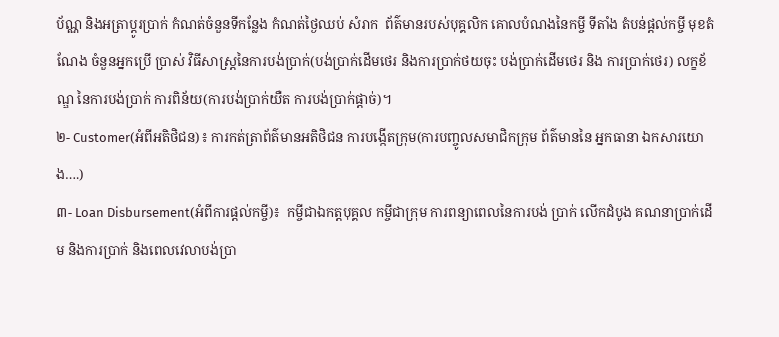ប័ណ្ណ និងអត្រាប្ដូរប្រាក់ កំណត់ចំនួនទីកន្លែង កំណត់ថ្ងៃឈប់ សំរាក  ព័ត៌មានរបស់បុគ្គលិក គោលបំណងនៃកម្ចី ទីតាំង តំបន់ផ្ដល់កម្ចី មុខតំណែង ចំនួនអ្នកប្រើ ប្រាស់ វិធីសាស្រ្តនៃការបង់ប្រាក់(បង់ប្រាក់ដើមថេរ និងការប្រាក់ថយចុះ បង់ប្រាក់ដើមថេរ និង ការប្រាក់ថេរ) លក្ខខ័ណ្ឌ នៃការបង់ប្រាក់ ការពិន័យ(ការបង់ប្រាក់យឺត ការបង់ប្រាក់ផ្ដាច់)។
២- Customer(អំពីអតិថិជន)៖ ការកត់ត្រាព័ត៌មានអតិថិជន ការបង្កើតក្រុម(ការបញ្ចូលសមាជិកក្រុម ព័ត៌មាននៃ អ្នកធានា ឯកសារយោង….)
៣- Loan Disbursement(អំពីការផ្ដល់កម្ចី)៖  កម្ចីជាឯកត្តបុគ្គល កម្ចីជាក្រុម ការពន្យាពេលនៃការបង់ ប្រាក់ លើកដំបូង គណនាប្រាក់ដើម និងការប្រាក់ និងពេលវេលាបង់ប្រា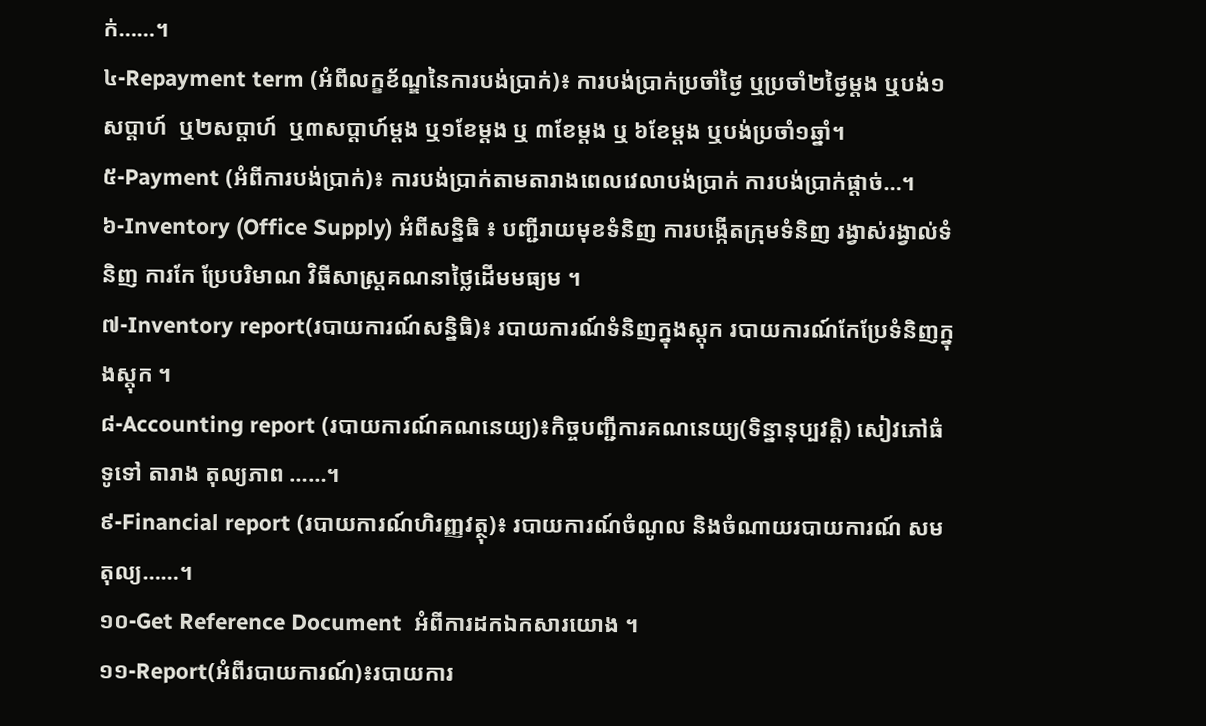ក់……។
៤-Repayment term (អំពីលក្ខខ័ណ្ឌនៃការបង់ប្រាក់)៖ ការបង់ប្រាក់ប្រចាំថ្ងៃ ឬប្រចាំ២ថ្ងៃម្ដង ឬបង់១សប្ដាហ៍  ឬ២សប្ដាហ៍  ឬ៣សប្ដាហ៍ម្ដង ឬ១ខែម្ដង ឬ ៣ខែម្ដង ឬ ៦ខែម្ដង ឬបង់ប្រចាំ១ឆ្នាំ។
៥-Payment (អំពីការបង់ប្រាក់)៖ ការបង់ប្រាក់តាមតារាងពេលវេលាបង់ប្រាក់ ការបង់ប្រាក់ផ្ដាច់…។
៦-Inventory (Office Supply) អំពីសន្និធិ ៖ បញ្ជីរាយមុខទំនិញ ការបង្កើតក្រុមទំនិញ រង្វាស់រង្វាល់ទំនិញ ការកែ ប្រែបរិមាណ វិធីសាស្រ្តគណនាថ្លៃដើមមធ្យម ។
៧-Inventory report(របាយការណ៍សន្និធិ)៖ របាយការណ៍ទំនិញក្នុងស្ដុក របាយការណ៍កែប្រែទំនិញក្នុងស្តុក ។
៨-Accounting report (របាយការណ៍គណនេយ្យ)៖កិច្ចបញ្ជីការគណនេយ្យ(ទិន្នានុប្បវត្តិ) សៀវភៅធំទូទៅ តារាង តុល្យភាព ……។
៩-Financial report (របាយការណ៍ហិរញ្ញវត្ថុ)៖ របាយការណ៍ចំណូល និងចំណាយរបាយការណ៍ សមតុល្យ……។
១០-Get Reference Document  អំពីការដកឯកសារយោង ។
១១-Report(អំពីរបាយការណ៍)៖របាយការ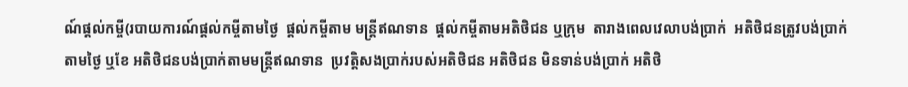ណ៍ផ្ដល់កម្ចី(របាយការណ៍ផ្ដល់កម្ចីតាមថ្ងៃ  ផ្ដល់កម្ចីតាម មន្ត្រីឥណទាន  ផ្ដល់កម្ចីតាមអតិថិជន ឬក្រុម  តារាងពេលវេលាបង់ប្រាក់  អតិថិជនត្រូវបង់ប្រាក់ តាមថ្ងៃ ឬខែ អតិថិជនបង់ប្រាក់តាមមន្ត្រីឥណទាន  ប្រវត្តិសងប្រាក់របស់អតិថិជន អតិថិជន មិនទាន់បង់ប្រាក់ អតិថិ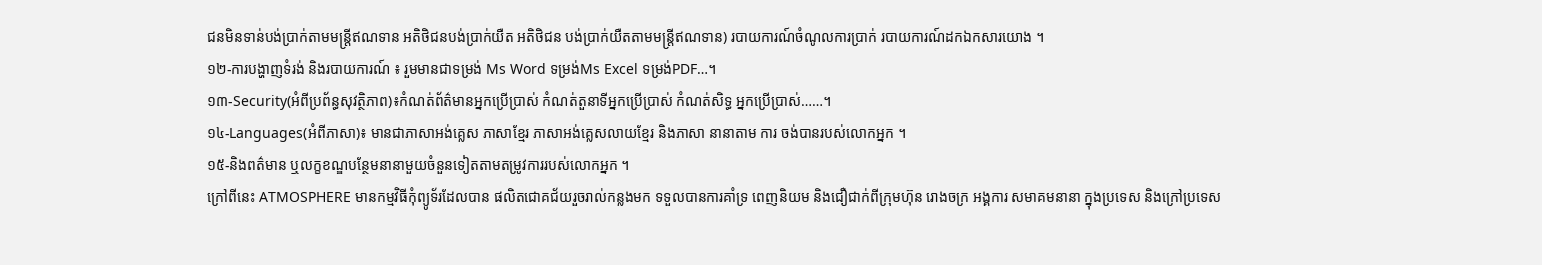ជនមិនទាន់បង់ប្រាក់តាមមន្រ្តីឥណទាន អតិថិជនបង់ប្រាក់យឺត អតិថិជន បង់ប្រាក់យឺតតាមមន្ត្រីឥណទាន) របាយការណ៍ចំណូលការប្រាក់ របាយការណ៍ដកឯកសារយោង ។
១២-ការបង្ហាញទំរង់ និងរបាយការណ៍ ៖ រួមមានជាទម្រង់ Ms Word ទម្រង់Ms Excel ទម្រង់PDF…។
១៣-Security(អំពីប្រព័ន្ធសុវត្ថិភាព)៖កំណត់ព័ត៌មានអ្នកប្រើប្រាស់ កំណត់តួនាទីអ្នកប្រើប្រាស់ កំណត់សិទ្ធ អ្នកប្រើប្រាស់……។
១៤-Languages(អំពីភាសា)៖ មានជាភាសាអង់គ្លេស ភាសាខ្មែរ ភាសាអង់គ្លេសលាយខ្មែរ និងភាសា នានាតាម ការ ចង់បានរបស់លោកអ្នក ។
១៥-និងពត៌មាន ឬលក្ខខណ្ឌបន្ថែមនានាមួយចំនួនទៀតតាមតម្រូវការរបស់លោកអ្នក ។
ក្រៅពីនេះ ATMOSPHERE មានកម្មវិធីកុំព្យូទ័រដែលបាន ផលិតជោគជ័យរួចរាល់កន្លងមក ទទួលបានការគាំទ្រ ពេញនិយម និងជឿជាក់ពីក្រុមហ៊ុន រោងចក្រ អង្គការ សមាគមនានា ក្នុងប្រទេស និងក្រៅប្រទេស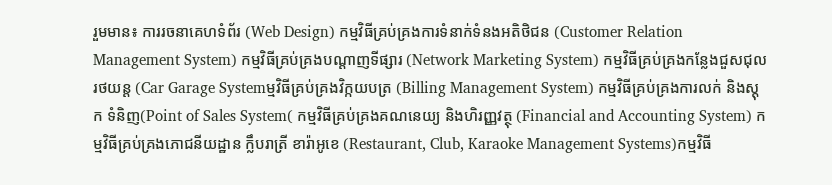រួមមាន៖ ការរចនាគេហទំព័រ (Web Design) កម្មវិធីគ្រប់គ្រងការទំនាក់ទំនងអតិថិជន (Customer Relation Management System) កម្មវិធីគ្រប់គ្រងបណ្តាញទីផ្សារ (Network Marketing System) កម្មវិធីគ្រប់គ្រងកន្លែងជួសជុល រថយន្ត (Car Garage Systemម្មវិធីគ្រប់គ្រងវិក្កយបត្រ (Billing Management System) កម្មវិធីគ្រប់គ្រងការលក់ និងស្តុក ទំនិញ(Point of Sales System( កម្មវិធីគ្រប់គ្រងគណនេយ្យ និងហិរញ្ញវត្ថុ (Financial and Accounting System) កម្មវិធីគ្រប់គ្រងភោជនីយដ្ឋាន ក្លឹបរាត្រី ខារ៉ាអូខេ (Restaurant, Club, Karaoke Management Systems)កម្មវិធី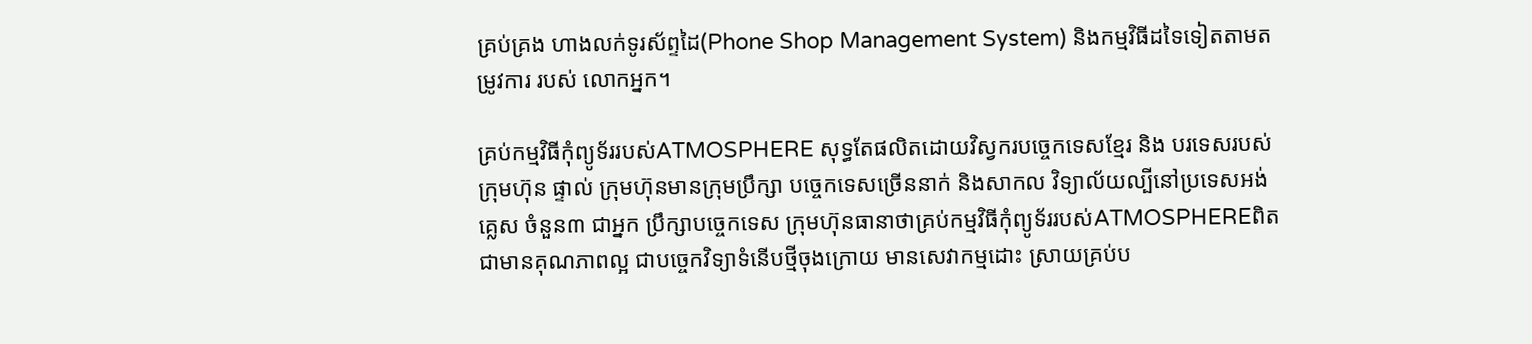គ្រប់គ្រង ហាងលក់ទូរស័ព្ទដៃ(Phone Shop Management System) និងកម្មវិធីដទៃទៀតតាមតម្រូវការ របស់ លោកអ្នក។

គ្រប់កម្មវិធីកុំព្យូទ័ររបស់ATMOSPHERE សុទ្ធតែផលិតដោយវិស្វករបច្ចេកទេសខ្មែរ និង បរទេសរបស់ ក្រុមហ៊ុន ផ្ទាល់ ក្រុមហ៊ុនមានក្រុមប្រឹក្សា បច្ចេកទេសច្រើននាក់ និងសាកល វិទ្យាល័យល្បីនៅប្រទេសអង់គ្លេស ចំនួន៣ ជាអ្នក ប្រឹក្សាបច្ចេកទេស ក្រុមហ៊ុនធានាថាគ្រប់កម្មវិធីកុំព្យូទ័ររបស់ATMOSPHEREពិតជាមានគុណភាពល្អ ជាបច្ចេកវិទ្យាទំនើបថ្មីចុងក្រោយ មានសេវាកម្មដោះ ស្រាយគ្រប់ប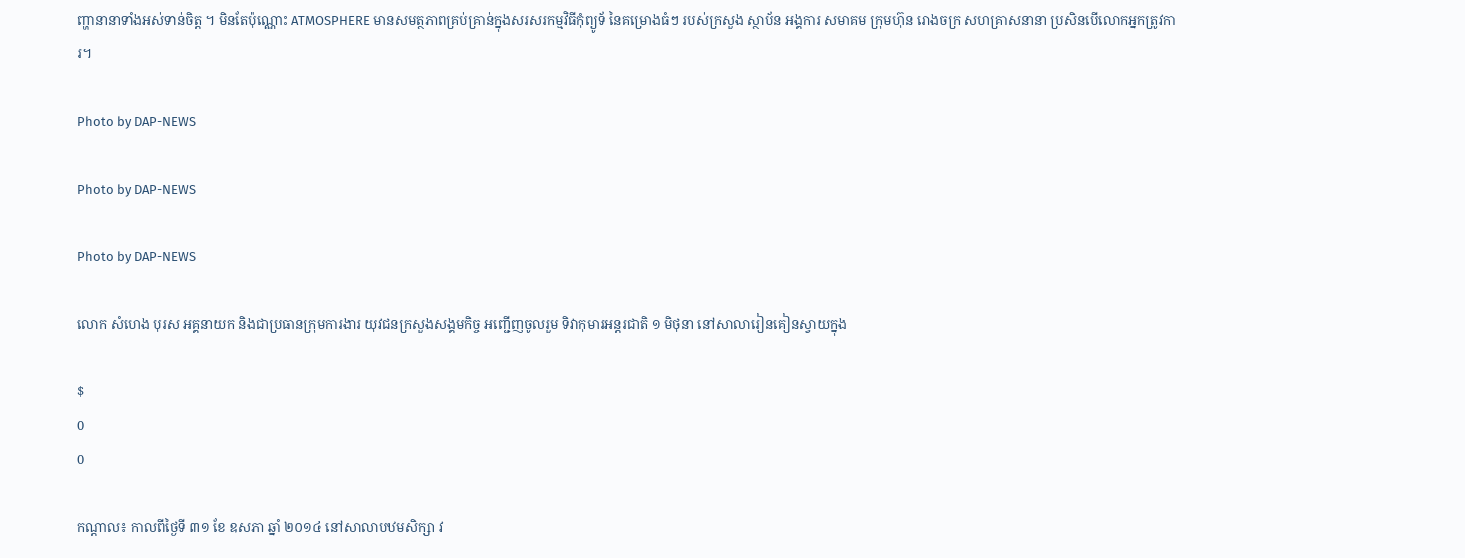ញ្ហានានាទាំងអស់ទាន់ចិត្ត ។ មិនតែប៉ុណ្ណោះ ATMOSPHERE មានសមត្ថភាពគ្រប់គ្រាន់ក្នុងសរសរកម្មវិធីកុំព្យូទ័ នៃគម្រោងធំៗ របស់ក្រសួង ស្ថាប័ន អង្គការ សមាគម ក្រុមហ៊ុន រោងចក្រ សហគ្រាសនានា ប្រសិនបើលោកអ្នកត្រូវការ។

Photo by DAP-NEWS

Photo by DAP-NEWS

Photo by DAP-NEWS

លោក សំហេង បុរស អគ្គនាយក និងជាប្រធានក្រុមការងារ យុវជនក្រសួងសង្គមកិច្ច អញ្ជើញចូលរួម ទិវាកុមារអន្តរជាតិ ១ មិថុនា នៅសាលារៀនគៀនស្វាយក្នុង

$
0
0

កណ្ដាល៖ កាលពីថ្ងៃទី ៣១ ខែ ឧសភា ឆ្នាំ ២០១៤ នៅសាលាបឋមសិក្សា វ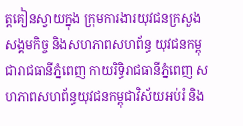ត្តគៀនស្វាយក្នុង ក្រុមការងារយុវជនក្រសួងសង្គមកិច្ច និងសហភាពសហព័ន្ធ យុវជនកម្ពុជារាជធានីភ្នំពេញ កាយរិទ្ធិរាជធានីភ្នំពេញ សហភាពសហព័ន្ធយុវជនកម្ពុជាវិស័យអប់រំ និង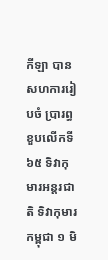កីឡា បានសហការរៀបចំ ប្រារព្ធខួបលើកទី ៦៥ ទិវាកុមារអន្តរជាតិ ទិវាកុមារកម្ពុជា ១ មិ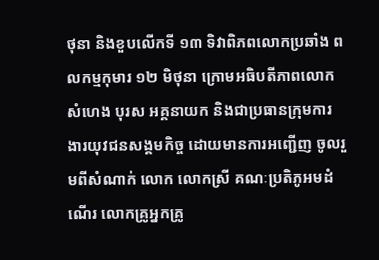ថុនា និងខួបលើកទី ១៣ ទិវាពិភពលោកប្រឆាំង ពលកម្មកុមារ ១២ មិថុនា ក្រោមអធិបតីភាពលោក សំហេង បុរស អគ្គនាយក និងជាប្រធានក្រុមការងារយុវជនសង្គមកិច្ច ដោយមានការអញ្ជើញ ចូលរួមពីសំណាក់ លោក លោកស្រី គណៈប្រតិភូអមដំណើរ លោកគ្រូអ្នកគ្រូ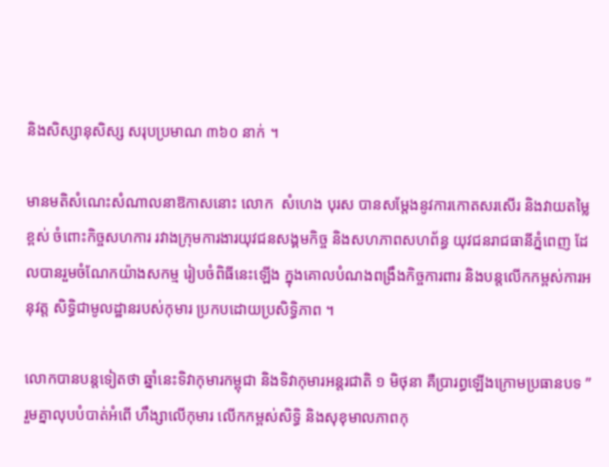និងសិស្សានុសិស្ស សរុបប្រមាណ ៣៦០ នាក់ ។

មានមតិសំណេះសំណាលនាឱកាសនោះ លោក  សំហេង បុរស បានសម្តែងនូវការកោតសរសើរ និងវាយតម្លៃខ្ពស់ ចំពោះកិច្ចសហការ រវាងក្រុមការងារយុវជនសង្គមកិច្ច និងសហភាពសហព័ន្ធ យុវជនរាជធានីភ្នំពេញ ដែលបានរួមចំណែកយ៉ាងសកម្ម រៀបចំពិធីនេះឡើង ក្នុងគោលបំណងពង្រឹងកិច្ចការពារ និងបន្តលើកកម្ពស់ការអនុវត្ត សិទ្ធិជាមូលដ្ឋានរបស់កុមារ ប្រកបដោយប្រសិទ្ធិភាព ។

លោកបានបន្តទៀតថា ឆ្នាំនេះទិវាកុមារកម្ពុជា និងទិវាកុមារអន្តរជាតិ ១ មិថុនា គឺប្រារព្ធឡើងក្រោមប្រធានបទ ” រួមគ្នាលុបបំបាត់អំពើ ហឹង្សាលើកុមារ លើកកម្ពស់សិទ្ធិ និងសុខុមាលភាពកុ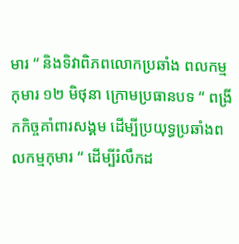មារ “ និងទិវាពិភពលោកប្រឆាំង ពលកម្មកុមារ ១២ មិថុនា ក្រោមប្រធានបទ “ ពង្រីកកិច្ចគាំពារសង្គម ដើម្បីប្រយុទ្ធប្រឆាំងពលកម្មកុមារ “ ដើម្បីរំលឹកដ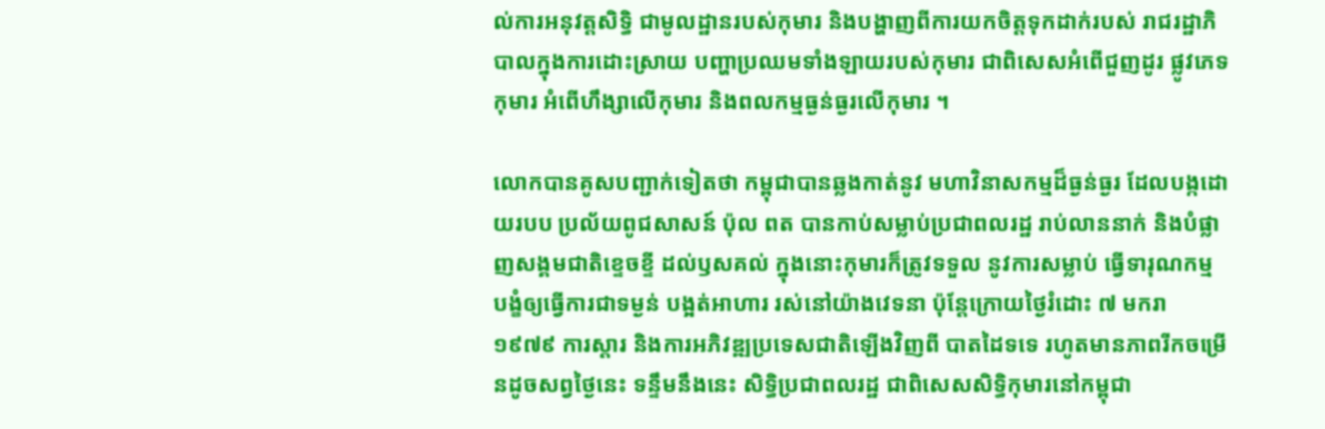ល់ការអនុវត្តសិទ្ធិ ជាមូលដ្ឋានរបស់កុមារ និងបង្ហាញពីការយកចិត្តទុកដាក់របស់ រាជរដ្ឋាភិបាលក្នុងការដោះស្រាយ បញ្ហាប្រឈមទាំងឡាយរបស់កុមារ ជាពិសេសអំពើជួញដូរ ផ្លូវភេទកុមារ អំពើហឹង្សាលើកុមារ និងពលកម្មធ្ងន់ធ្ងរលើកុមារ ។

លោកបានគូសបញ្ជាក់ទៀតថា កម្ពុជាបានឆ្លងកាត់នូវ មហាវិនាសកម្មដ៏ធ្ងន់ធ្ងរ ដែលបង្កដោយរបប ប្រល័យពូជសាសន៍ ប៉ុល ពត បានកាប់សម្លាប់ប្រជាពលរដ្ឋ រាប់លាននាក់ និងបំផ្លាញសង្គមជាតិខ្ទេចខ្ទី ដល់ឫសគល់ ក្នុងនោះកុមារក៏ត្រូវទទួល នូវការសម្លាប់ ធ្វើទារុណកម្ម បង្ខំឲ្យធ្វើការជាទម្ងន់ បង្អត់អាហារ រស់នៅយ៉ាងវេទនា ប៉ុន្តែក្រោយថ្ងៃរំដោះ ៧ មករា ១៩៧៩ ការស្តារ និងការអភិវឌ្ឍប្រទេសជាតិឡើងវិញពី បាតដៃទទេ រហូតមានភាពរីកចម្រើនដូចសព្វថ្ងៃនេះ ទន្ទឹមនឹងនេះ សិទ្ធិប្រជាពលរដ្ឋ ជាពិសេសសិទ្ធិកុមារនៅកម្ពុជា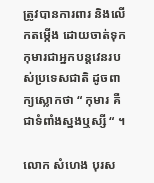ត្រូវបានការពារ និងលើកតម្កើង ដោយចាត់ទុកកុមារជាអ្នកបន្តវេនរបស់ប្រទេសជាតិ ដូចពាក្យស្លោកថា “ កុមារ គឺជាទំពាំងស្នងឬស្សី “ ។

លោក សំហេង បុរស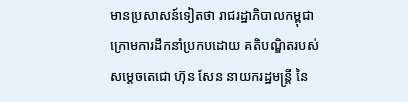មានប្រសាសន៍ទៀតថា រាជរដ្ឋាភិបាលកម្ពុជា ក្រោមការដឹកនាំប្រកបដោយ គតិបណ្ឌិតរបស់សម្តេចតេជោ ហ៊ុន សែន នាយករដ្ឋមន្រ្តី នៃ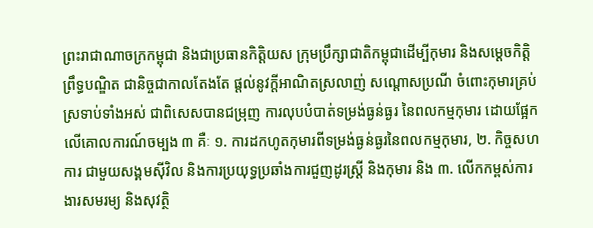ព្រះរាជាណាចក្រកម្ពុជា និងជាប្រធានកិតិ្តយស ក្រុមប្រឹក្សាជាតិកម្ពុជាដើម្បីកុមារ និងសម្តេចកិត្តិព្រឹទ្ធបណ្ឌិត ជានិច្ចជាកាលតែងតែ ផ្តល់នូវក្តីអាណិតស្រលាញ់ សណ្តោសប្រណី ចំពោះកុមារគ្រប់ស្រទាប់ទាំងអស់ ជាពិសេសបានជម្រុញ ការលុបបំបាត់ទម្រង់ធ្ងន់ធ្ងរ នៃពលកម្មកុមារ ដោយផ្អែកលើគោលការណ៍ចម្បង ៣ គឺៈ ១. ការដកហូតកុមារពីទម្រង់ធ្ងន់ធ្ងរនៃពលកម្មកុមារ, ២. កិច្ចសហការ ជាមួយសង្គមស៊ីវិល និងការប្រយុទ្ធប្រឆាំងការជួញដូរស្រ្តី និងកុមារ និង ៣. លើកកម្ពស់ការងារសមរម្យ និងសុវត្ថិ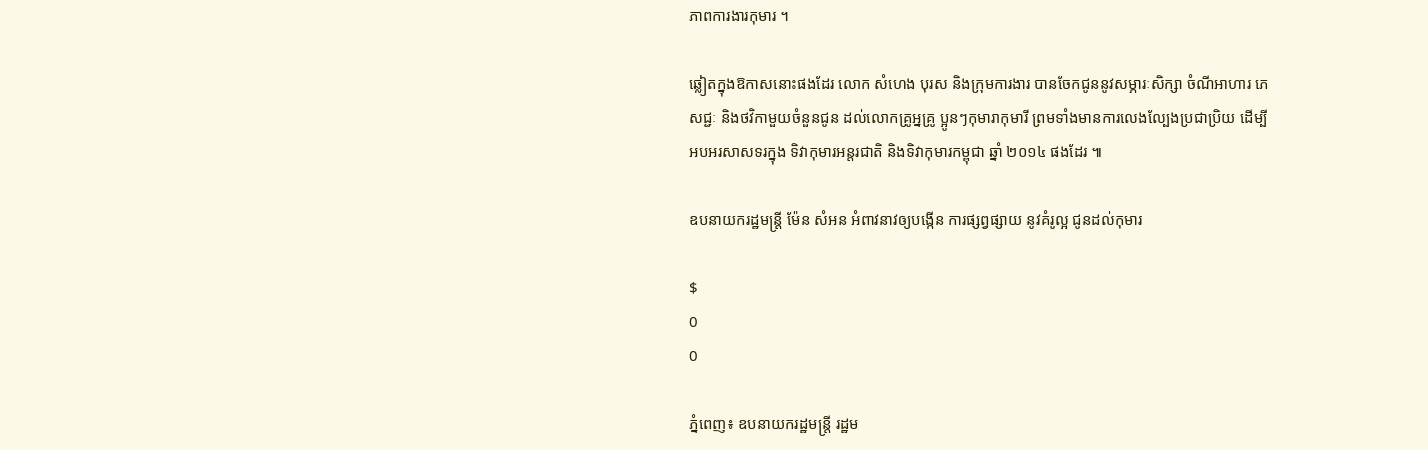ភាពការងារកុមារ ។

ឆ្លៀតក្នុងឱកាសនោះផងដែរ លោក សំហេង បុរស និងក្រុមការងារ បានចែកជូននូវសម្ភារៈសិក្សា ចំណីអាហារ ភេសជ្ជៈ និងថវិកាមួយចំនួនជូន ដល់លោកគ្រូអ្នគ្រូ ប្អូនៗកុមារាកុមារី ព្រមទាំងមានការលេងល្បែងប្រជាប្រិយ ដើម្បីអបអរសាសទរក្នុង ទិវាកុមារអន្តរជាតិ និងទិវាកុមារកម្ពុជា ឆ្នាំ ២០១៤ ផងដែរ ៕

ឧបនាយករដ្ឋមន្រ្តី ម៉ែន សំអន អំពាវនាវឲ្យបង្កើន ការផ្សព្វផ្សាយ នូវគំរូល្អ ជូនដល់កុមារ

$
0
0

ភ្នំពេញ៖ ឧបនាយករដ្ឋមន្រ្តី រដ្ឋម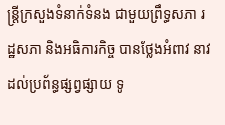ន្រ្តីក្រសួងទំនាក់ទំនង ជាមួយព្រឹទ្ធសភា រដ្ឋសភា និងអធិការកិច្ច បានថ្លែងអំពាវ នាវដល់ប្រព័ន្ធផ្សព្វផ្សាយ ទូ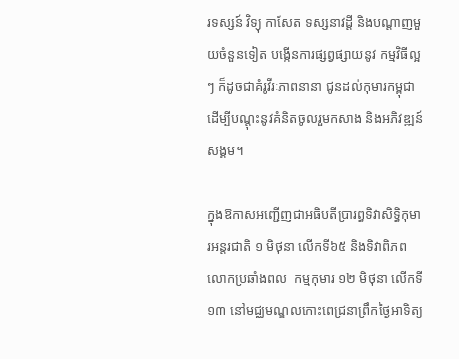រទស្សន៍ វិទ្យុ កាសែត ទស្សនាវដ្តី និងបណ្តាញមួយចំនួនទៀត បង្កើនការផ្សព្វផ្សាយនូវ កម្មវិធីល្អៗ ក៏ដូចជាគំរូវីរៈភាពនានា ជូនដល់កុមារកម្ពុជា ដើម្បីបណ្តុះនូវគំនិតចូលរួមកសាង និងអភិវឌ្ឍន៍សង្គម។

ក្នុងឱកាសអញ្ជើញជាអធិបតីប្រារព្ធទិវាសិទ្ធិកុមារអន្តរជាតិ ១ មិថុនា លើកទី៦៥ និងទិវាពិភពលោកប្រឆាំងពល  កម្មកុមារ ១២ មិថុនា លើកទី១៣ នៅមជ្ឈមណ្ឌលកោះពេជ្រនាព្រឹកថ្ងៃអាទិត្យ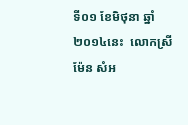ទី០១ ខែមិថុនា ឆ្នាំ២០១៤នេះ  លោកស្រី ម៉ែន សំអ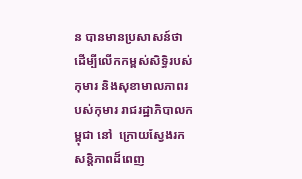ន បានមានប្រសាសន៍ថា ដើម្បីលើកកម្ពស់សិទ្ធិរបស់កុមារ និងសុខាមាលភាពរបស់កុមារ រាជរដ្ឋាភិបាលកម្ពុជា នៅ  ក្រោយស្វែងរកសន្តិភាពដ៏ពេញ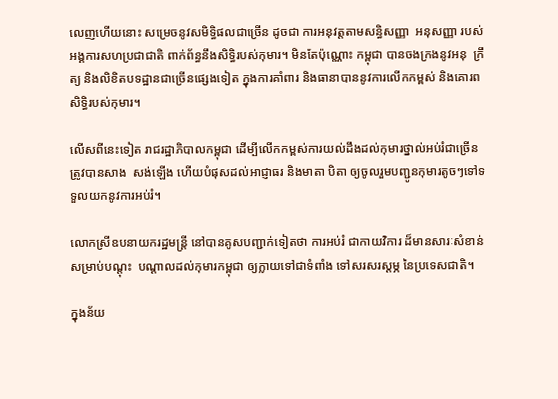លេញហើយនោះ សម្រេចនូវសមិទ្ធិផលជាច្រើន ដូចជា ការអនុវត្តតាមសន្ធិសញ្ញា  អនុសញ្ញា របស់អង្គការសហប្រជាជាតិ ពាក់ព័ន្ធនឹងសិទ្ធិរបស់កុមារ។ មិនតែប៉ុណ្ណោះ កម្ពុជា បានចងក្រងនូវអនុ  ក្រឹត្យ និងលិខិតបទដ្ឋានជាច្រើនផ្សេងទៀត ក្នុងការគាំពារ និងធានាបាននូវការលើកកម្ពស់ និងគោរពសិទ្ធិរបស់កុមារ។

លើសពីនេះទៀត រាជរដ្ឋាភិបាលកម្ពុជា ដើម្បីលើកកម្ពស់ការយល់ដឹងដល់កុមារថ្នាល់អប់រំជាច្រើន ត្រូវបានសាង  សង់ឡើង ហើយបំផុសដល់អាជ្ញាធរ និងមាតា បិតា ឲ្យចូលរួមបញ្ជូនកុមារតូចៗទៅទទួលយកនូវការអប់រំ។

លោកស្រីឧបនាយករដ្ឋមន្រ្តី នៅបានគូសបញ្ជាក់ទៀតថា ការអប់រំ ជាកាយវិការ ដ៏មានសារៈសំខាន់សម្រាប់បណ្តុះ  បណ្តាលដល់កុមារកម្ពុជា ឲ្យក្លាយទៅជាទំពាំង ទៅសរសរស្តម្ភ នៃប្រទេសជាតិ។

ក្នុងន័យ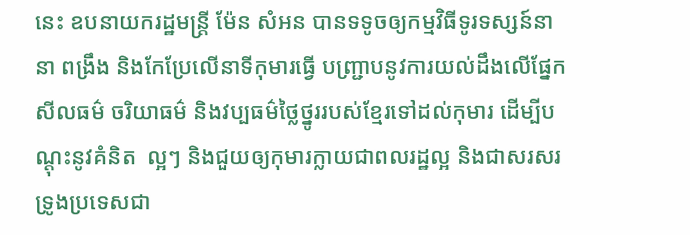នេះ ឧបនាយករដ្ឋមន្រ្តី ម៉ែន សំអន បានទទូចឲ្យកម្មវិធីទូរទស្សន៍នានា ពង្រឹង និងកែប្រែលើនាទីកុមារធ្វើ បញ្រ្ជាបនូវការយល់ដឹងលើផ្នែកសីលធម៌ ចរិយាធម៌ និងវប្បធម៌ថ្លៃថ្នូររបស់ខ្មែរទៅដល់កុមារ ដើម្បីបណ្តុះនូវគំនិត  ល្អៗ និងជួយឲ្យកុមារក្លាយជាពលរដ្ឋល្អ និងជាសរសរទ្រូងប្រទេសជា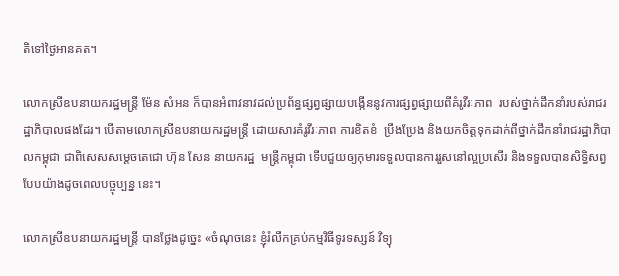តិទៅថ្ងៃអានគត។

លោកស្រីឧបនាយករដ្ឋមន្រ្តី ម៉ែន សំអន ក៏បានអំពាវនាវដល់ប្រព័ន្ធផ្សព្វផ្សាយបង្កើននូវការផ្សព្វផ្សាយពីគំរូវីរៈភាព  របស់ថ្នាក់ដឹកនាំរបស់រាជរដ្ឋាភិបាលផងដែរ។ បើតាមលោកស្រីឧបនាយករដ្ឋមន្រ្តី ដោយសារគំរូវីរៈភាព ការខិតខំ  ប្រឹងប្រែង និងយកចិត្តទុកដាក់ពីថ្នាក់ដឹកនាំរាជរដ្ឋាភិបាលកម្ពុជា ជាពិសេសសម្តេចតេជោ ហ៊ុន សែន នាយករដ្ឋ  មន្ត្រីកម្ពុជា ទើបជួយឲ្យកុមារទទួលបានការរួសនៅល្អប្រសើរ និងទទួលបានសិទ្ធិសព្វបែបយ៉ាងដូចពេលបច្ចុប្បន្ន នេះ។

លោកស្រីឧបនាយករដ្ឋមន្រ្តី បានថ្លែងដូច្នេះ «ចំណុចនេះ ខ្ញុំរំលឹកគ្រប់កម្មវិធីទូរទស្សន៍ វិទ្យុ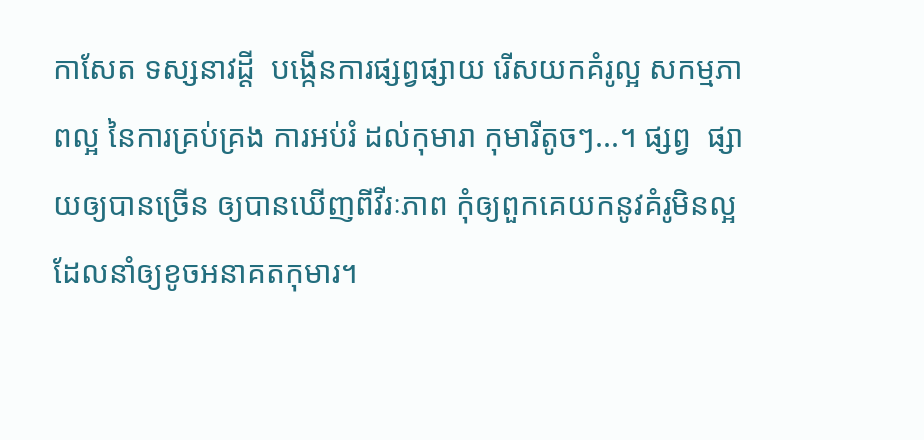កាសែត ទស្សនាវដ្តី  បង្កើនការផ្សព្វផ្សាយ រើសយកគំរូល្អ សកម្មភាពល្អ នៃការគ្រប់គ្រង ការអប់រំ ដល់កុមារា កុមារីតូចៗ...។ ផ្សព្វ  ផ្សាយឲ្យបានច្រើន ឲ្យបានឃើញពីវីរៈភាព កុំឲ្យពួកគេយកនូវគំរូមិនល្អ ដែលនាំឲ្យខូចអនាគតកុមារ។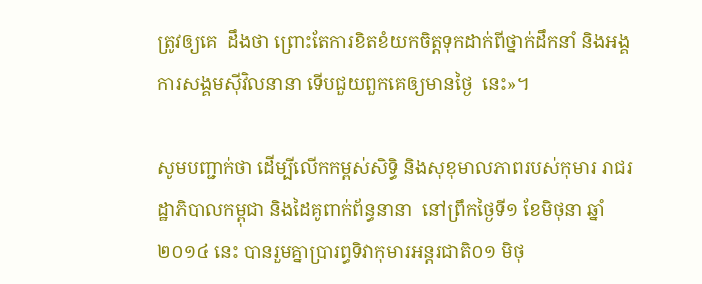ត្រូវឲ្យគេ  ដឹងថា ព្រោះតែការខិតខំយកចិត្តទុកដាក់ពីថ្នាក់ដឹកនាំ និងអង្គការសង្គមស៊ីវិលនានា ទើបជួយពួកគេឲ្យមានថ្ងៃ  នេះ»។

សូមបញ្ជាក់ថា ដើម្បីលើកកម្ពស់សិទ្ធិ និងសុខុមាលភាពរបស់កុមារ រាជរដ្ឋាភិបាលកម្ពុជា និងដៃគូពាក់ព័ន្ធនានា  នៅព្រឹកថ្ងៃទី១ ខែមិថុនា ឆ្នាំ២០១៤ នេះ បានរួមគ្នាប្រារព្ធទិវាកុមារអន្តរជាតិ០១ មិថុ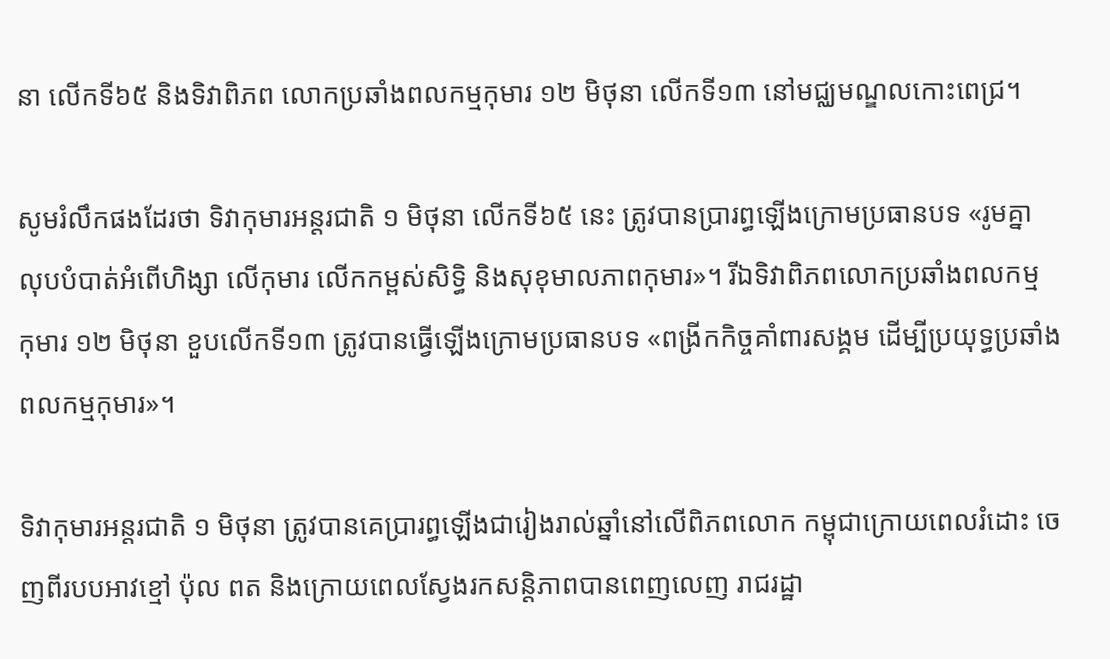នា លើកទី៦៥ និងទិវាពិភព លោកប្រឆាំងពលកម្មកុមារ ១២ មិថុនា លើកទី១៣ នៅមជ្ឈមណ្ឌលកោះពេជ្រ។

សូមរំលឹកផងដែរថា ទិវាកុមារអន្តរជាតិ ១ មិថុនា លើកទី៦៥ នេះ ត្រូវបានប្រារព្ធឡើងក្រោមប្រធានបទ «រូមគ្នា លុបបំបាត់អំពើហិង្សា លើកុមារ លើកកម្ពស់សិទ្ធិ និងសុខុមាលភាពកុមារ»។ រីឯទិវាពិភពលោកប្រឆាំងពលកម្ម កុមារ ១២ មិថុនា ខួបលើកទី១៣ ត្រូវបានធ្វើឡើងក្រោមប្រធានបទ «ពង្រីកកិច្ចគាំពារសង្គម ដើម្បីប្រយុទ្ធប្រឆាំង ពលកម្មកុមារ»។

ទិវាកុមារអន្តរជាតិ ១ មិថុនា ត្រូវបានគេប្រារព្ធឡើងជារៀងរាល់ឆ្នាំនៅលើពិភពលោក កម្ពុជាក្រោយពេលរំដោះ ចេញពីរបបអាវខ្មៅ ប៉ុល ពត និងក្រោយពេលស្វែងរកសន្តិភាពបានពេញលេញ រាជរដ្ឋា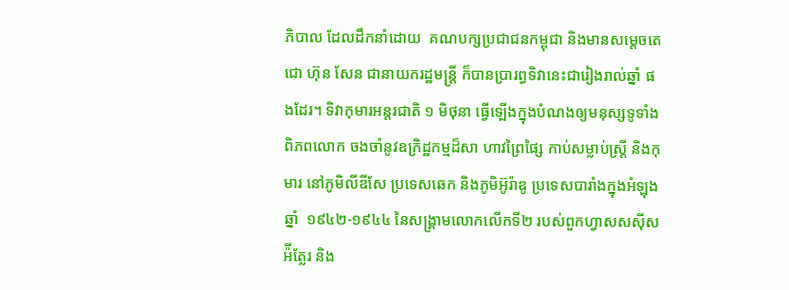ភិបាល ដែលដឹកនាំដោយ  គណបក្សប្រជាជនកម្ពុជា និងមានសម្តេចតេជោ ហ៊ុន សែន ជានាយករដ្ឋមន្រ្តី ក៏បានប្រារព្ធទិវានេះជារៀងរាល់ឆ្នាំ ផងដែរ។ ទិវាកុមារអន្តរជាតិ ១ មិថុនា ធ្វើឡើងក្នុងបំណងឲ្យមនុស្សទូទាំងពិភពលោក ចងចាំនូវឧក្រិដ្ឋកម្មដ៏សា ហាវព្រៃផ្សៃ កាប់សម្លាប់ស្រ្តី និងកុមារ នៅភូមិលីឌីសែ ប្រទេសឆេក និងភូមិអ៊ូរ៉ាឌូ ប្រទេសបារាំងក្នុងអំឡុងឆ្នាំ  ១៩៤២-១៩៤៤ នៃសង្រ្គាមលោកលើកទី២ របស់ពួកហ្វាសសស៊ីសអ៉ីត្លែរ និង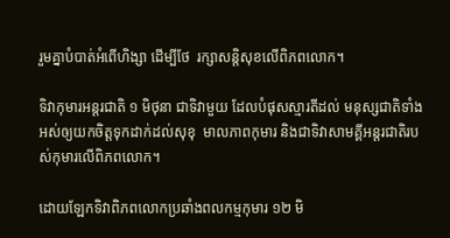រួមគ្នាបំបាត់អំពើហិង្សា ដើម្បីថែ  រក្សាសន្តិសុខលើពិភពលោក។

ទិវាកុមារអន្តរជាតិ ១ មិថុនា ជាទិវាមួយ ដែលបំផុសស្មារតីដល់ មនុស្សជាតិទាំងអស់ឲ្យយកចិត្តទុកដាក់ដល់សុខុ  មាលភាពកុមារ និងជាទិវាសាមគ្គីអន្តរជាតិរបស់កុមារលើពិភពលោក។

ដោយឡែកទិវាពិភពលោកប្រឆាំងពលកម្មកុមារ ១២ មិ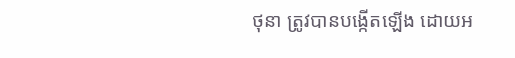ថុនា ត្រូវបានបង្កើតឡើង ដោយអ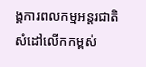ង្គការពលកម្មអន្តរជាតិ  សំដៅលើកកម្ពស់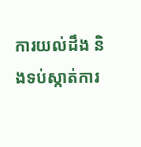ការយល់ដឹង និងទប់ស្កាត់ការ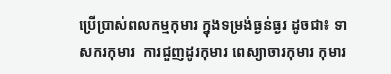ប្រើប្រាស់ពលកម្មកុមារ ក្នុងទម្រង់ធ្ងន់ធ្ងរ ដូចជា៖ ទាសករកុមារ  ការជួញដូរកុមារ ពេស្យាចារកុមារ កុមារ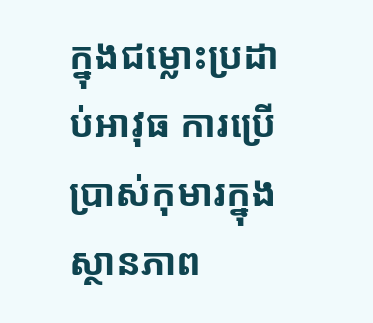ក្នុងជម្លោះប្រដាប់អាវុធ ការប្រើប្រាស់កុមារក្នុងស្ថានភាព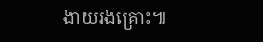ងាយរងគ្រោះ៕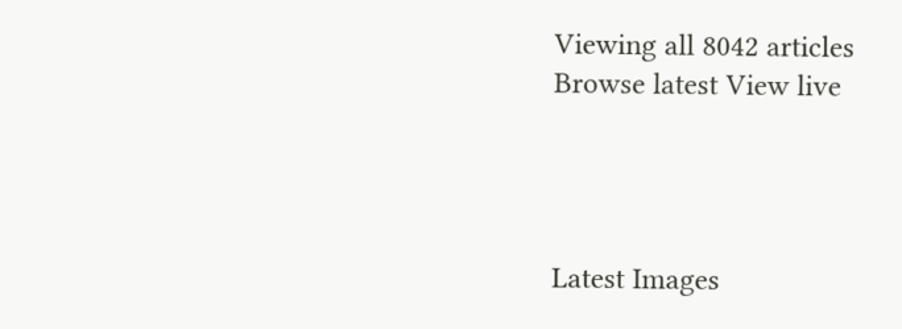Viewing all 8042 articles
Browse latest View live




Latest Images